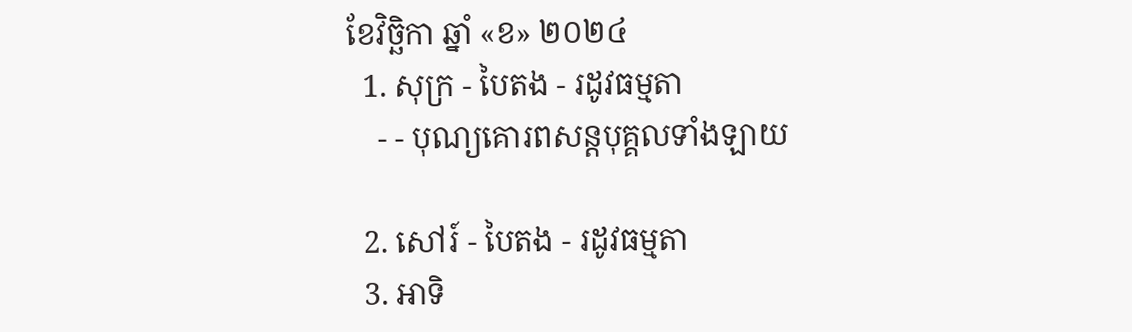ខែវិច្ឆិកា ឆ្នាំ «ខ» ២០២៤
  1. សុក្រ - បៃតង - រដូវធម្មតា
    - - បុណ្យគោរពសន្ដបុគ្គលទាំងឡាយ

  2. សៅរ៍ - បៃតង - រដូវធម្មតា
  3. អាទិ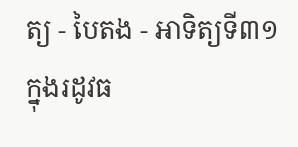ត្យ - បៃតង - អាទិត្យទី៣១ ក្នុងរដូវធ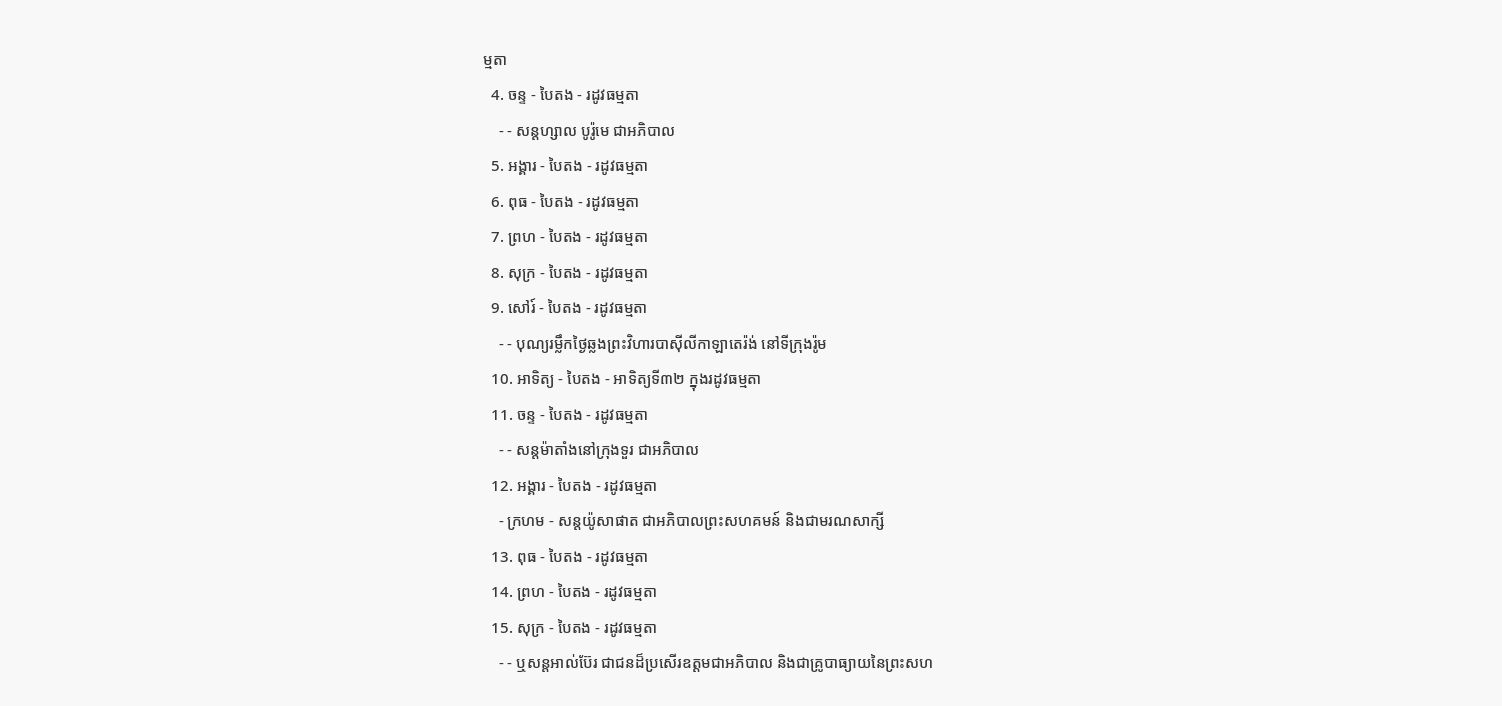ម្មតា
  4. ចន្ទ - បៃតង - រដូវធម្មតា
    - - សន្ដហ្សាល បូរ៉ូមេ ជាអភិបាល
  5. អង្គារ - បៃតង - រដូវធម្មតា
  6. ពុធ - បៃតង - រដូវធម្មតា
  7. ព្រហ - បៃតង - រដូវធម្មតា
  8. សុក្រ - បៃតង - រដូវធម្មតា
  9. សៅរ៍ - បៃតង - រដូវធម្មតា
    - - បុណ្យរម្លឹកថ្ងៃឆ្លងព្រះវិហារបាស៊ីលីកាឡាតេរ៉ង់ នៅទីក្រុងរ៉ូម
  10. អាទិត្យ - បៃតង - អាទិត្យទី៣២ ក្នុងរដូវធម្មតា
  11. ចន្ទ - បៃតង - រដូវធម្មតា
    - - សន្ដម៉ាតាំងនៅក្រុងទួរ ជាអភិបាល
  12. អង្គារ - បៃតង - រដូវធម្មតា
    - ក្រហម - សន្ដយ៉ូសាផាត ជាអភិបាលព្រះសហគមន៍ និងជាមរណសាក្សី
  13. ពុធ - បៃតង - រដូវធម្មតា
  14. ព្រហ - បៃតង - រដូវធម្មតា
  15. សុក្រ - បៃតង - រដូវធម្មតា
    - - ឬសន្ដអាល់ប៊ែរ ជាជនដ៏ប្រសើរឧត្ដមជាអភិបាល និងជាគ្រូបាធ្យាយនៃព្រះសហ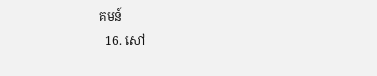គមន៍
  16. សៅ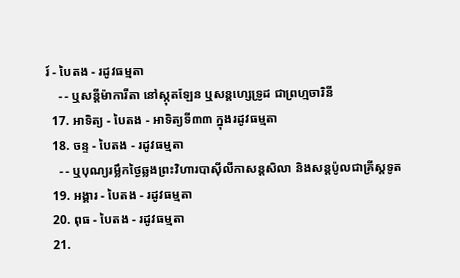រ៍ - បៃតង - រដូវធម្មតា
    - - ឬសន្ដីម៉ាការីតា នៅស្កុតឡែន ឬសន្ដហ្សេទ្រូដ ជាព្រហ្មចារិនី
  17. អាទិត្យ - បៃតង - អាទិត្យទី៣៣ ក្នុងរដូវធម្មតា
  18. ចន្ទ - បៃតង - រដូវធម្មតា
    - - ឬបុណ្យរម្លឹកថ្ងៃឆ្លងព្រះវិហារបាស៊ីលីកាសន្ដសិលា និងសន្ដប៉ូលជាគ្រីស្ដទូត
  19. អង្គារ - បៃតង - រដូវធម្មតា
  20. ពុធ - បៃតង - រដូវធម្មតា
  21.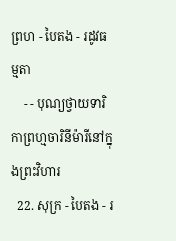ព្រហ - បៃតង - រដូវធម្មតា
    - - បុណ្យថ្វាយទារិកាព្រហ្មចារិនីម៉ារីនៅក្នុងព្រះវិហារ
  22. សុក្រ - បៃតង - រ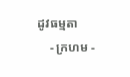ដូវធម្មតា
    - ក្រហម -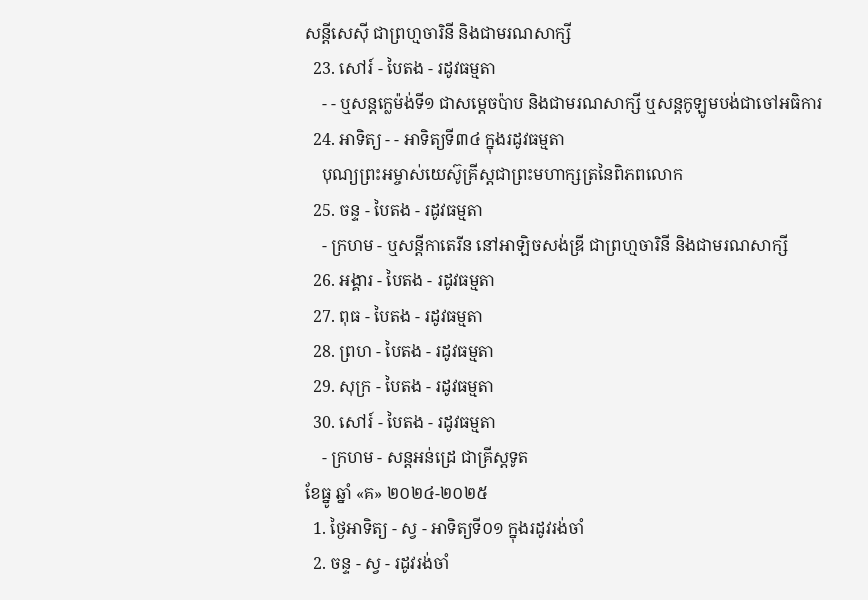សន្ដីសេស៊ី ជាព្រហ្មចារិនី និងជាមរណសាក្សី
  23. សៅរ៍ - បៃតង - រដូវធម្មតា
    - - ឬសន្ដក្លេម៉ង់ទី១ ជាសម្ដេចប៉ាប និងជាមរណសាក្សី ឬសន្ដកូឡូមបង់ជាចៅអធិការ
  24. អាទិត្យ - - អាទិត្យទី៣៤ ក្នុងរដូវធម្មតា
    បុណ្យព្រះអម្ចាស់យេស៊ូគ្រីស្ដជាព្រះមហាក្សត្រនៃពិភពលោក
  25. ចន្ទ - បៃតង - រដូវធម្មតា
    - ក្រហម - ឬសន្ដីកាតេរីន នៅអាឡិចសង់ឌ្រី ជាព្រហ្មចារិនី និងជាមរណសាក្សី
  26. អង្គារ - បៃតង - រដូវធម្មតា
  27. ពុធ - បៃតង - រដូវធម្មតា
  28. ព្រហ - បៃតង - រដូវធម្មតា
  29. សុក្រ - បៃតង - រដូវធម្មតា
  30. សៅរ៍ - បៃតង - រដូវធម្មតា
    - ក្រហម - សន្ដអន់ដ្រេ ជាគ្រីស្ដទូត
ខែធ្នូ ឆ្នាំ «គ» ២០២៤-២០២៥
  1. ថ្ងៃអាទិត្យ - ស្វ - អាទិត្យទី០១ ក្នុងរដូវរង់ចាំ
  2. ចន្ទ - ស្វ - រដូវរង់ចាំ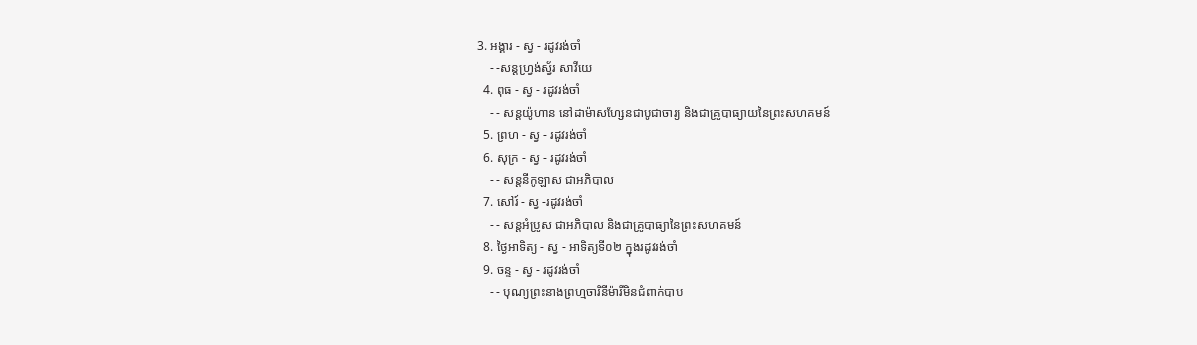3. អង្គារ - ស្វ - រដូវរង់ចាំ
    - -សន្ដហ្វ្រង់ស្វ័រ សាវីយេ
  4. ពុធ - ស្វ - រដូវរង់ចាំ
    - - សន្ដយ៉ូហាន នៅដាម៉ាសហ្សែនជាបូជាចារ្យ និងជាគ្រូបាធ្យាយនៃព្រះសហគមន៍
  5. ព្រហ - ស្វ - រដូវរង់ចាំ
  6. សុក្រ - ស្វ - រដូវរង់ចាំ
    - - សន្ដនីកូឡាស ជាអភិបាល
  7. សៅរ៍ - ស្វ -រដូវរង់ចាំ
    - - សន្ដអំប្រូស ជាអភិបាល និងជាគ្រូបាធ្យានៃព្រះសហគមន៍
  8. ថ្ងៃអាទិត្យ - ស្វ - អាទិត្យទី០២ ក្នុងរដូវរង់ចាំ
  9. ចន្ទ - ស្វ - រដូវរង់ចាំ
    - - បុណ្យព្រះនាងព្រហ្មចារិនីម៉ារីមិនជំពាក់បាប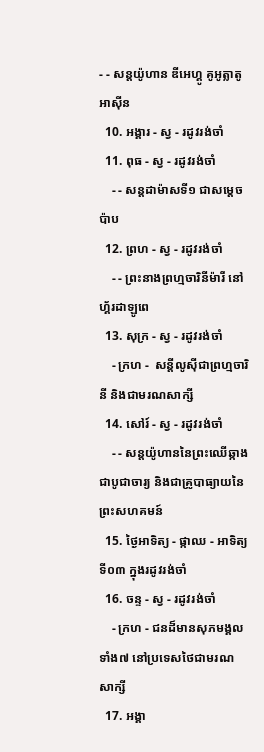- - សន្ដយ៉ូហាន ឌីអេហ្គូ គូអូត្លាតូអាស៊ីន
  10. អង្គារ - ស្វ - រដូវរង់ចាំ
  11. ពុធ - ស្វ - រដូវរង់ចាំ
    - - សន្ដដាម៉ាសទី១ ជាសម្ដេចប៉ាប
  12. ព្រហ - ស្វ - រដូវរង់ចាំ
    - - ព្រះនាងព្រហ្មចារិនីម៉ារី នៅហ្គ័រដាឡូពេ
  13. សុក្រ - ស្វ - រដូវរង់ចាំ
    - ក្រហ -  សន្ដីលូស៊ីជាព្រហ្មចារិនី និងជាមរណសាក្សី
  14. សៅរ៍ - ស្វ - រដូវរង់ចាំ
    - - សន្ដយ៉ូហាននៃព្រះឈើឆ្កាង ជាបូជាចារ្យ និងជាគ្រូបាធ្យាយនៃព្រះសហគមន៍
  15. ថ្ងៃអាទិត្យ - ផ្កាឈ - អាទិត្យទី០៣ ក្នុងរដូវរង់ចាំ
  16. ចន្ទ - ស្វ - រដូវរង់ចាំ
    - ក្រហ - ជនដ៏មានសុភមង្គលទាំង៧ នៅប្រទេសថៃជាមរណសាក្សី
  17. អង្គា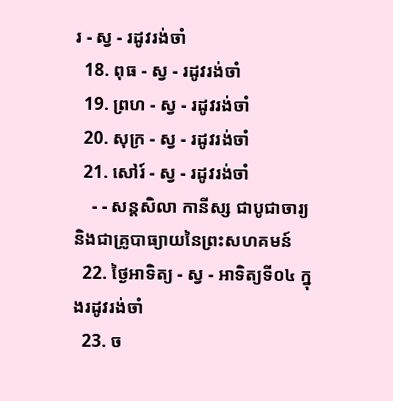រ - ស្វ - រដូវរង់ចាំ
  18. ពុធ - ស្វ - រដូវរង់ចាំ
  19. ព្រហ - ស្វ - រដូវរង់ចាំ
  20. សុក្រ - ស្វ - រដូវរង់ចាំ
  21. សៅរ៍ - ស្វ - រដូវរង់ចាំ
    - - សន្ដសិលា កានីស្ស ជាបូជាចារ្យ និងជាគ្រូបាធ្យាយនៃព្រះសហគមន៍
  22. ថ្ងៃអាទិត្យ - ស្វ - អាទិត្យទី០៤ ក្នុងរដូវរង់ចាំ
  23. ច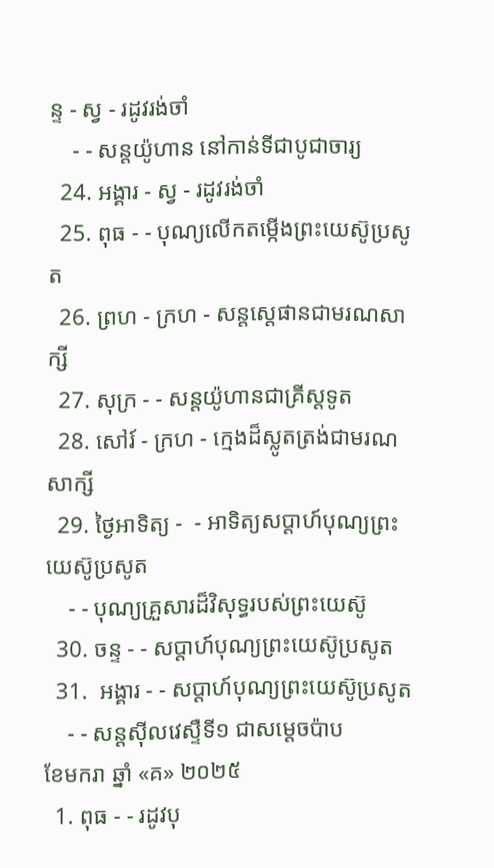ន្ទ - ស្វ - រដូវរង់ចាំ
    - - សន្ដយ៉ូហាន នៅកាន់ទីជាបូជាចារ្យ
  24. អង្គារ - ស្វ - រដូវរង់ចាំ
  25. ពុធ - - បុណ្យលើកតម្កើងព្រះយេស៊ូប្រសូត
  26. ព្រហ - ក្រហ - សន្តស្តេផានជាមរណសាក្សី
  27. សុក្រ - - សន្តយ៉ូហានជាគ្រីស្តទូត
  28. សៅរ៍ - ក្រហ - ក្មេងដ៏ស្លូតត្រង់ជាមរណសាក្សី
  29. ថ្ងៃអាទិត្យ -  - អាទិត្យសប្ដាហ៍បុណ្យព្រះយេស៊ូប្រសូត
    - - បុណ្យគ្រួសារដ៏វិសុទ្ធរបស់ព្រះយេស៊ូ
  30. ចន្ទ - - សប្ដាហ៍បុណ្យព្រះយេស៊ូប្រសូត
  31.  អង្គារ - - សប្ដាហ៍បុណ្យព្រះយេស៊ូប្រសូត
    - - សន្ដស៊ីលវេស្ទឺទី១ ជាសម្ដេចប៉ាប
ខែមករា ឆ្នាំ «គ» ២០២៥
  1. ពុធ - - រដូវបុ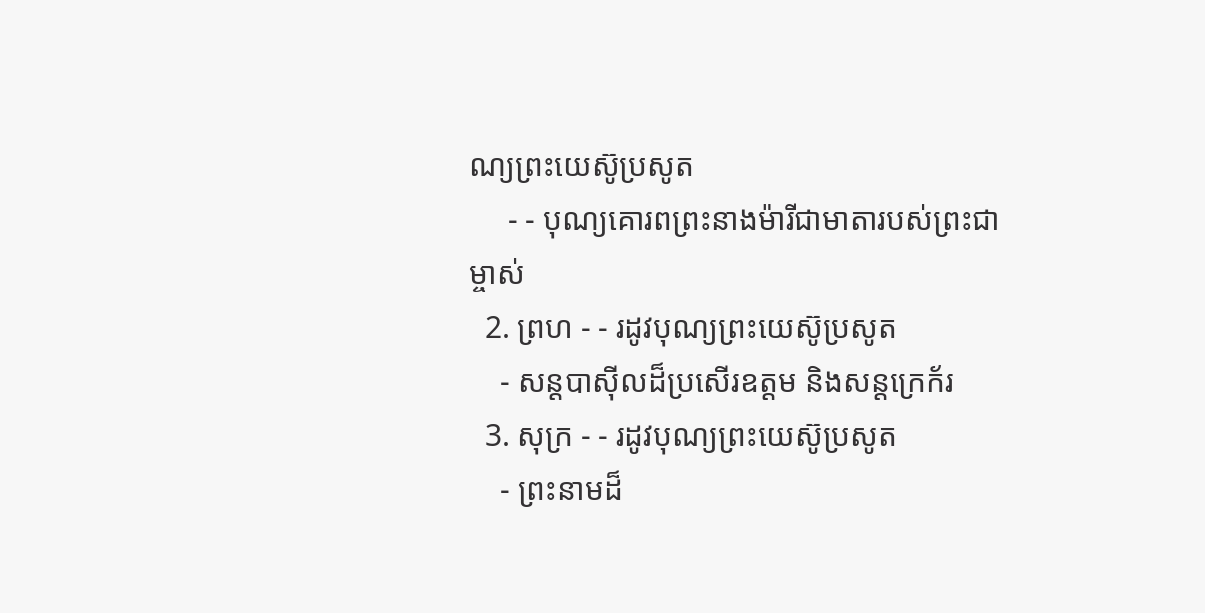ណ្យព្រះយេស៊ូប្រសូត
     - - បុណ្យគោរពព្រះនាងម៉ារីជាមាតារបស់ព្រះជាម្ចាស់
  2. ព្រហ - - រដូវបុណ្យព្រះយេស៊ូប្រសូត
    - សន្ដបាស៊ីលដ៏ប្រសើរឧត្ដម និងសន្ដក្រេក័រ
  3. សុក្រ - - រដូវបុណ្យព្រះយេស៊ូប្រសូត
    - ព្រះនាមដ៏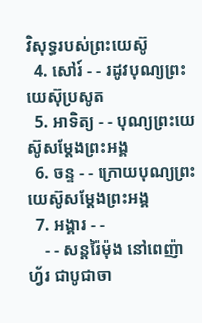វិសុទ្ធរបស់ព្រះយេស៊ូ
  4. សៅរ៍ - - រដូវបុណ្យព្រះយេស៊ុប្រសូត
  5. អាទិត្យ - - បុណ្យព្រះយេស៊ូសម្ដែងព្រះអង្គ
  6. ចន្ទ - - ក្រោយបុណ្យព្រះយេស៊ូសម្ដែងព្រះអង្គ
  7. អង្គារ - -
    - - សន្ដរ៉ៃម៉ុង នៅពេញ៉ាហ្វ័រ ជាបូជាចា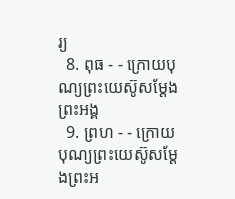រ្យ
  8. ពុធ - - ក្រោយបុណ្យព្រះយេស៊ូសម្ដែងព្រះអង្គ
  9. ព្រហ - - ក្រោយបុណ្យព្រះយេស៊ូសម្ដែងព្រះអ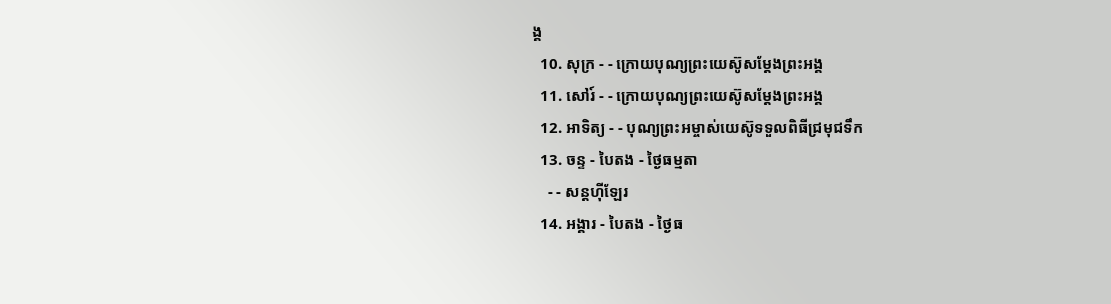ង្គ
  10. សុក្រ - - ក្រោយបុណ្យព្រះយេស៊ូសម្ដែងព្រះអង្គ
  11. សៅរ៍ - - ក្រោយបុណ្យព្រះយេស៊ូសម្ដែងព្រះអង្គ
  12. អាទិត្យ - - បុណ្យព្រះអម្ចាស់យេស៊ូទទួលពិធីជ្រមុជទឹក
  13. ចន្ទ - បៃតង - ថ្ងៃធម្មតា
    - - សន្ដហ៊ីឡែរ
  14. អង្គារ - បៃតង - ថ្ងៃធ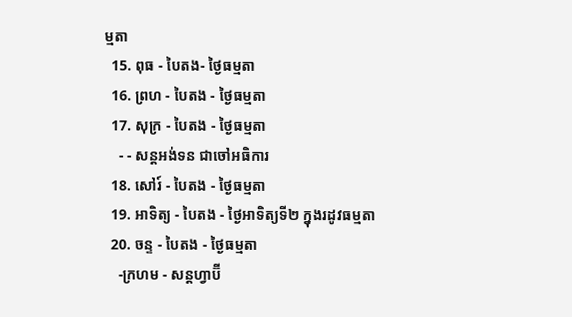ម្មតា
  15. ពុធ - បៃតង- ថ្ងៃធម្មតា
  16. ព្រហ - បៃតង - ថ្ងៃធម្មតា
  17. សុក្រ - បៃតង - ថ្ងៃធម្មតា
    - - សន្ដអង់ទន ជាចៅអធិការ
  18. សៅរ៍ - បៃតង - ថ្ងៃធម្មតា
  19. អាទិត្យ - បៃតង - ថ្ងៃអាទិត្យទី២ ក្នុងរដូវធម្មតា
  20. ចន្ទ - បៃតង - ថ្ងៃធម្មតា
    -ក្រហម - សន្ដហ្វាប៊ី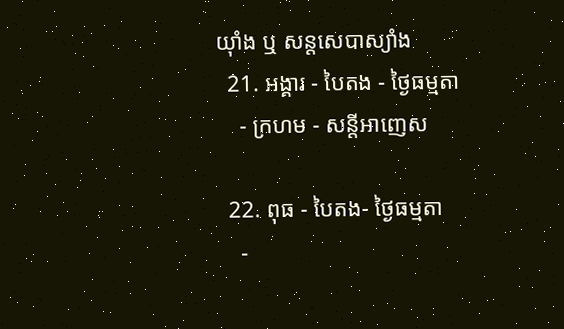យ៉ាំង ឬ សន្ដសេបាស្យាំង
  21. អង្គារ - បៃតង - ថ្ងៃធម្មតា
    - ក្រហម - សន្ដីអាញេស

  22. ពុធ - បៃតង- ថ្ងៃធម្មតា
    -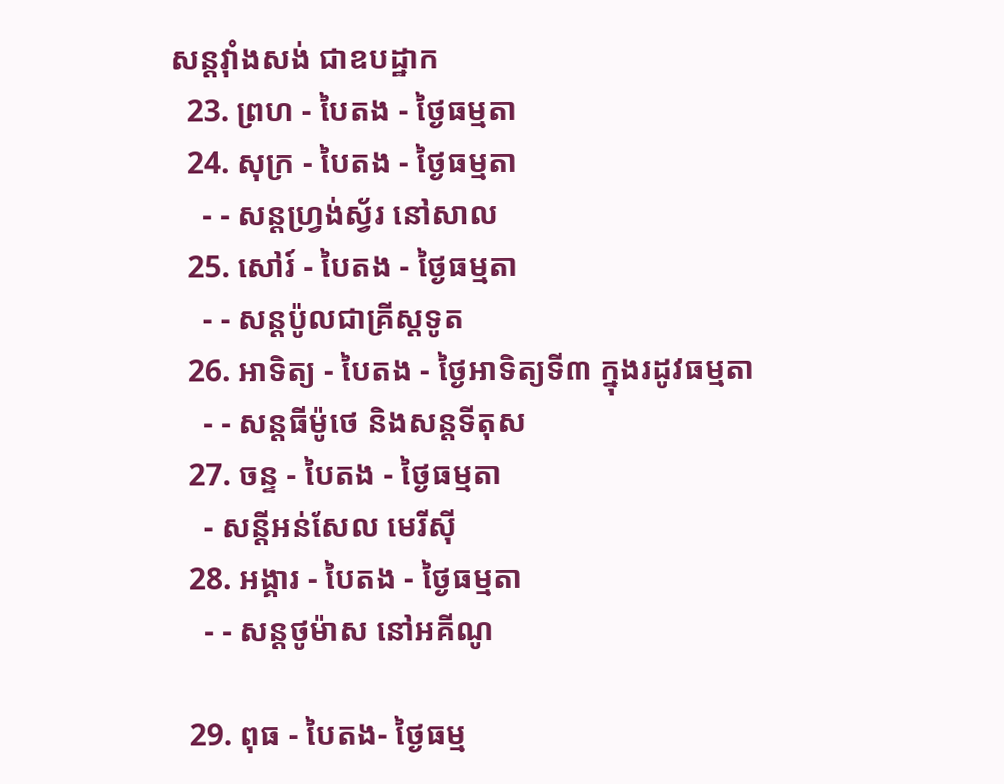សន្ដវ៉ាំងសង់ ជាឧបដ្ឋាក
  23. ព្រហ - បៃតង - ថ្ងៃធម្មតា
  24. សុក្រ - បៃតង - ថ្ងៃធម្មតា
    - - សន្ដហ្វ្រង់ស្វ័រ នៅសាល
  25. សៅរ៍ - បៃតង - ថ្ងៃធម្មតា
    - - សន្ដប៉ូលជាគ្រីស្ដទូត
  26. អាទិត្យ - បៃតង - ថ្ងៃអាទិត្យទី៣ ក្នុងរដូវធម្មតា
    - - សន្ដធីម៉ូថេ និងសន្ដទីតុស
  27. ចន្ទ - បៃតង - ថ្ងៃធម្មតា
    - សន្ដីអន់សែល មេរីស៊ី
  28. អង្គារ - បៃតង - ថ្ងៃធម្មតា
    - - សន្ដថូម៉ាស នៅអគីណូ

  29. ពុធ - បៃតង- ថ្ងៃធម្ម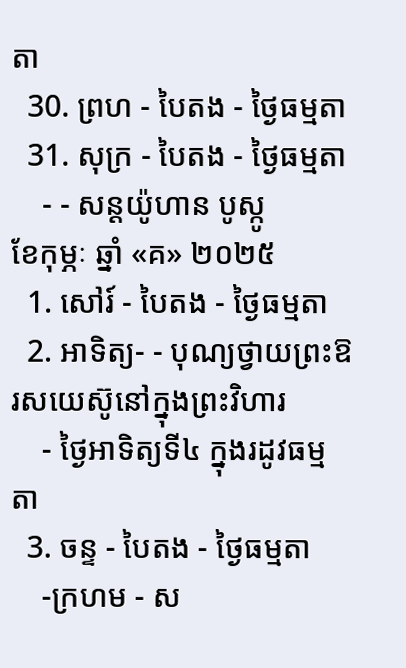តា
  30. ព្រហ - បៃតង - ថ្ងៃធម្មតា
  31. សុក្រ - បៃតង - ថ្ងៃធម្មតា
    - - សន្ដយ៉ូហាន បូស្កូ
ខែកុម្ភៈ ឆ្នាំ «គ» ២០២៥
  1. សៅរ៍ - បៃតង - ថ្ងៃធម្មតា
  2. អាទិត្យ- - បុណ្យថ្វាយព្រះឱរសយេស៊ូនៅក្នុងព្រះវិហារ
    - ថ្ងៃអាទិត្យទី៤ ក្នុងរដូវធម្មតា
  3. ចន្ទ - បៃតង - ថ្ងៃធម្មតា
    -ក្រហម - ស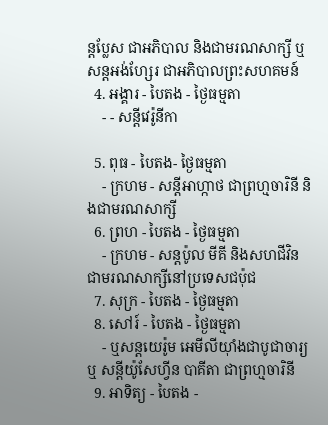ន្ដប្លែស ជាអភិបាល និងជាមរណសាក្សី ឬ សន្ដអង់ហ្សែរ ជាអភិបាលព្រះសហគមន៍
  4. អង្គារ - បៃតង - ថ្ងៃធម្មតា
    - - សន្ដីវេរ៉ូនីកា

  5. ពុធ - បៃតង- ថ្ងៃធម្មតា
    - ក្រហម - សន្ដីអាហ្កាថ ជាព្រហ្មចារិនី និងជាមរណសាក្សី
  6. ព្រហ - បៃតង - ថ្ងៃធម្មតា
    - ក្រហម - សន្ដប៉ូល មីគី និងសហជីវិន ជាមរណសាក្សីនៅប្រទេសជប៉ុជ
  7. សុក្រ - បៃតង - ថ្ងៃធម្មតា
  8. សៅរ៍ - បៃតង - ថ្ងៃធម្មតា
    - ឬសន្ដយេរ៉ូម អេមីលីយ៉ាំងជាបូជាចារ្យ ឬ សន្ដីយ៉ូសែហ្វីន បាគីតា ជាព្រហ្មចារិនី
  9. អាទិត្យ - បៃតង -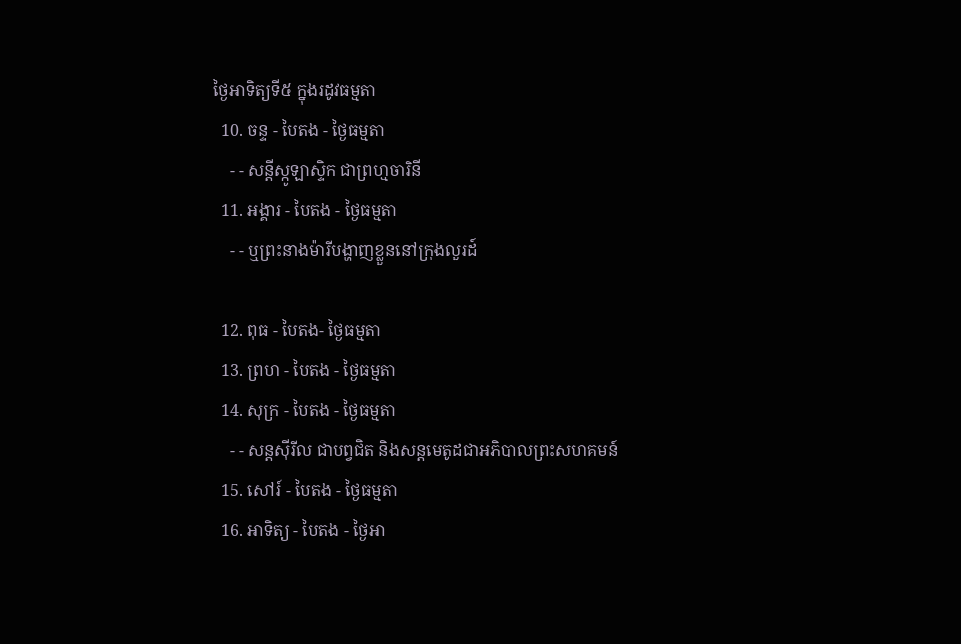ថ្ងៃអាទិត្យទី៥ ក្នុងរដូវធម្មតា
  10. ចន្ទ - បៃតង - ថ្ងៃធម្មតា
    - - សន្ដីស្កូឡាស្ទិក ជាព្រហ្មចារិនី
  11. អង្គារ - បៃតង - ថ្ងៃធម្មតា
    - - ឬព្រះនាងម៉ារីបង្ហាញខ្លួននៅក្រុងលួរដ៍

  12. ពុធ - បៃតង- ថ្ងៃធម្មតា
  13. ព្រហ - បៃតង - ថ្ងៃធម្មតា
  14. សុក្រ - បៃតង - ថ្ងៃធម្មតា
    - - សន្ដស៊ីរីល ជាបព្វជិត និងសន្ដមេតូដជាអភិបាលព្រះសហគមន៍
  15. សៅរ៍ - បៃតង - ថ្ងៃធម្មតា
  16. អាទិត្យ - បៃតង - ថ្ងៃអា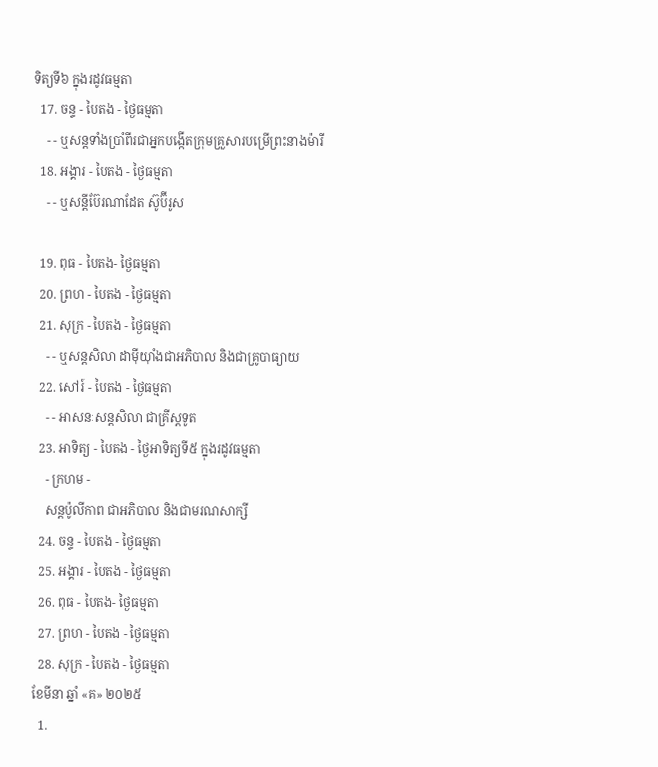ទិត្យទី៦ ក្នុងរដូវធម្មតា
  17. ចន្ទ - បៃតង - ថ្ងៃធម្មតា
    - - ឬសន្ដទាំងប្រាំពីរជាអ្នកបង្កើតក្រុមគ្រួសារបម្រើព្រះនាងម៉ារី
  18. អង្គារ - បៃតង - ថ្ងៃធម្មតា
    - - ឬសន្ដីប៊ែរណាដែត ស៊ូប៊ីរូស

  19. ពុធ - បៃតង- ថ្ងៃធម្មតា
  20. ព្រហ - បៃតង - ថ្ងៃធម្មតា
  21. សុក្រ - បៃតង - ថ្ងៃធម្មតា
    - - ឬសន្ដសិលា ដាម៉ីយ៉ាំងជាអភិបាល និងជាគ្រូបាធ្យាយ
  22. សៅរ៍ - បៃតង - ថ្ងៃធម្មតា
    - - អាសនៈសន្ដសិលា ជាគ្រីស្ដទូត
  23. អាទិត្យ - បៃតង - ថ្ងៃអាទិត្យទី៥ ក្នុងរដូវធម្មតា
    - ក្រហម -
    សន្ដប៉ូលីកាព ជាអភិបាល និងជាមរណសាក្សី
  24. ចន្ទ - បៃតង - ថ្ងៃធម្មតា
  25. អង្គារ - បៃតង - ថ្ងៃធម្មតា
  26. ពុធ - បៃតង- ថ្ងៃធម្មតា
  27. ព្រហ - បៃតង - ថ្ងៃធម្មតា
  28. សុក្រ - បៃតង - ថ្ងៃធម្មតា
ខែមីនា ឆ្នាំ «គ» ២០២៥
  1.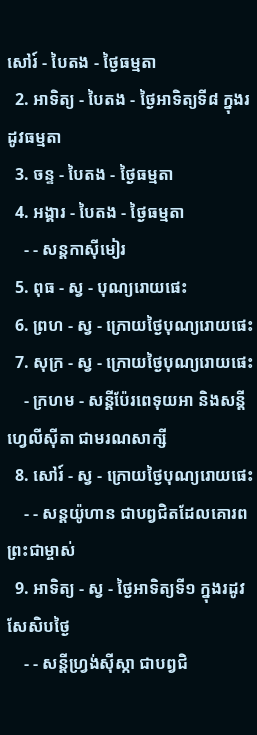សៅរ៍ - បៃតង - ថ្ងៃធម្មតា
  2. អាទិត្យ - បៃតង - ថ្ងៃអាទិត្យទី៨ ក្នុងរដូវធម្មតា
  3. ចន្ទ - បៃតង - ថ្ងៃធម្មតា
  4. អង្គារ - បៃតង - ថ្ងៃធម្មតា
    - - សន្ដកាស៊ីមៀរ
  5. ពុធ - ស្វ - បុណ្យរោយផេះ
  6. ព្រហ - ស្វ - ក្រោយថ្ងៃបុណ្យរោយផេះ
  7. សុក្រ - ស្វ - ក្រោយថ្ងៃបុណ្យរោយផេះ
    - ក្រហម - សន្ដីប៉ែរពេទុយអា និងសន្ដីហ្វេលីស៊ីតា ជាមរណសាក្សី
  8. សៅរ៍ - ស្វ - ក្រោយថ្ងៃបុណ្យរោយផេះ
    - - សន្ដយ៉ូហាន ជាបព្វជិតដែលគោរពព្រះជាម្ចាស់
  9. អាទិត្យ - ស្វ - ថ្ងៃអាទិត្យទី១ ក្នុងរដូវសែសិបថ្ងៃ
    - - សន្ដីហ្វ្រង់ស៊ីស្កា ជាបព្វជិ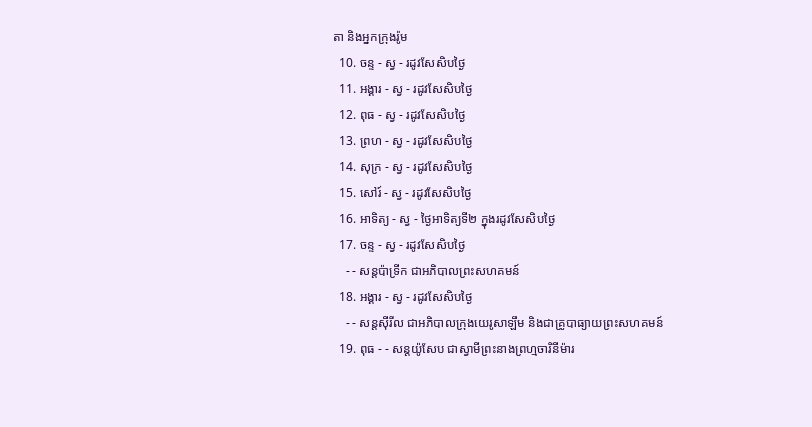តា និងអ្នកក្រុងរ៉ូម
  10. ចន្ទ - ស្វ - រដូវសែសិបថ្ងៃ
  11. អង្គារ - ស្វ - រដូវសែសិបថ្ងៃ
  12. ពុធ - ស្វ - រដូវសែសិបថ្ងៃ
  13. ព្រហ - ស្វ - រដូវសែសិបថ្ងៃ
  14. សុក្រ - ស្វ - រដូវសែសិបថ្ងៃ
  15. សៅរ៍ - ស្វ - រដូវសែសិបថ្ងៃ
  16. អាទិត្យ - ស្វ - ថ្ងៃអាទិត្យទី២ ក្នុងរដូវសែសិបថ្ងៃ
  17. ចន្ទ - ស្វ - រដូវសែសិបថ្ងៃ
    - - សន្ដប៉ាទ្រីក ជាអភិបាលព្រះសហគមន៍
  18. អង្គារ - ស្វ - រដូវសែសិបថ្ងៃ
    - - សន្ដស៊ីរីល ជាអភិបាលក្រុងយេរូសាឡឹម និងជាគ្រូបាធ្យាយព្រះសហគមន៍
  19. ពុធ - - សន្ដយ៉ូសែប ជាស្វាមីព្រះនាងព្រហ្មចារិនីម៉ារ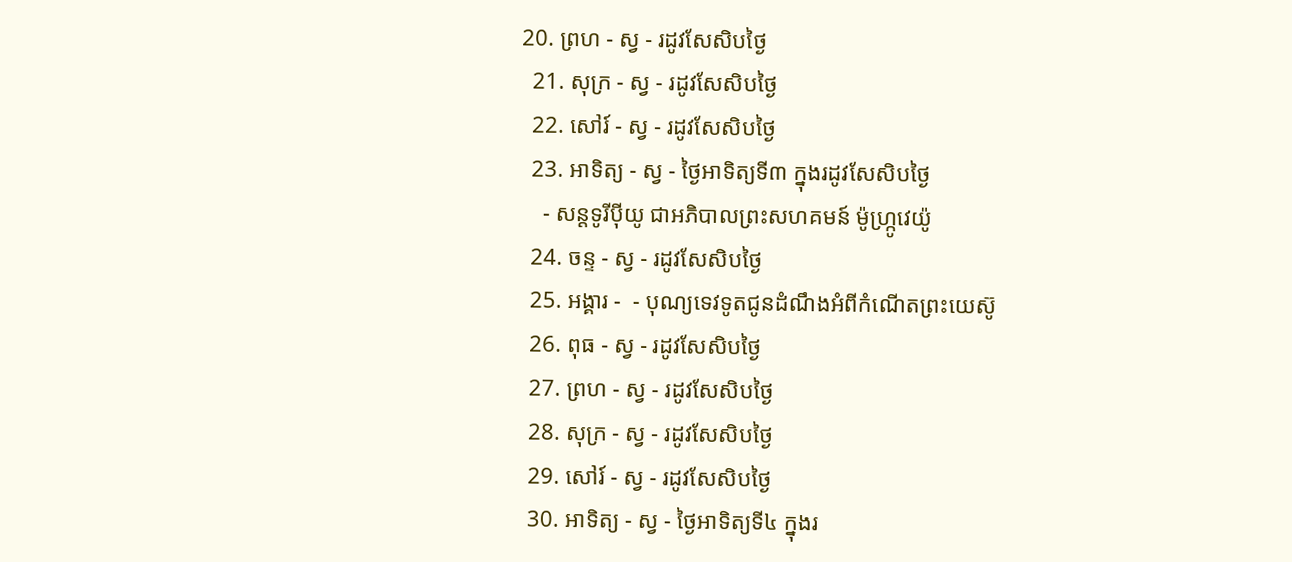20. ព្រហ - ស្វ - រដូវសែសិបថ្ងៃ
  21. សុក្រ - ស្វ - រដូវសែសិបថ្ងៃ
  22. សៅរ៍ - ស្វ - រដូវសែសិបថ្ងៃ
  23. អាទិត្យ - ស្វ - ថ្ងៃអាទិត្យទី៣ ក្នុងរដូវសែសិបថ្ងៃ
    - សន្ដទូរីប៉ីយូ ជាអភិបាលព្រះសហគមន៍ ម៉ូហ្ក្រូវេយ៉ូ
  24. ចន្ទ - ស្វ - រដូវសែសិបថ្ងៃ
  25. អង្គារ -  - បុណ្យទេវទូតជូនដំណឹងអំពីកំណើតព្រះយេស៊ូ
  26. ពុធ - ស្វ - រដូវសែសិបថ្ងៃ
  27. ព្រហ - ស្វ - រដូវសែសិបថ្ងៃ
  28. សុក្រ - ស្វ - រដូវសែសិបថ្ងៃ
  29. សៅរ៍ - ស្វ - រដូវសែសិបថ្ងៃ
  30. អាទិត្យ - ស្វ - ថ្ងៃអាទិត្យទី៤ ក្នុងរ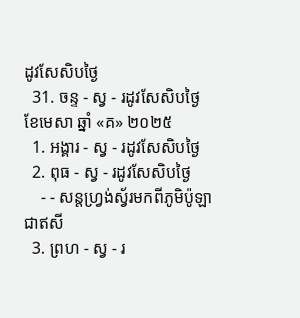ដូវសែសិបថ្ងៃ
  31. ចន្ទ - ស្វ - រដូវសែសិបថ្ងៃ
ខែមេសា ឆ្នាំ «គ» ២០២៥
  1. អង្គារ - ស្វ - រដូវសែសិបថ្ងៃ
  2. ពុធ - ស្វ - រដូវសែសិបថ្ងៃ
    - - សន្ដហ្វ្រង់ស្វ័រមកពីភូមិប៉ូឡា ជាឥសី
  3. ព្រហ - ស្វ - រ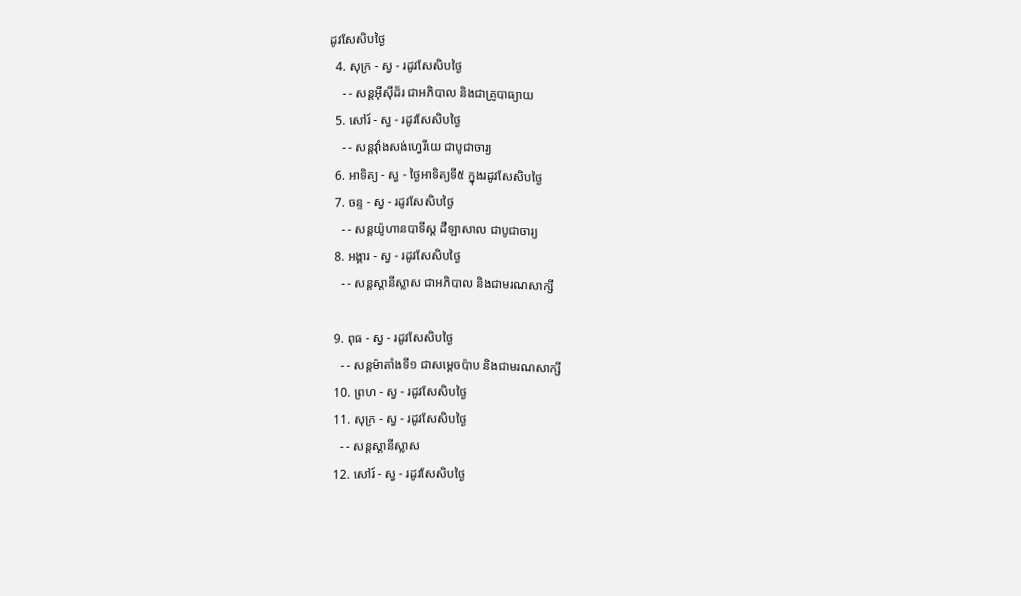ដូវសែសិបថ្ងៃ
  4. សុក្រ - ស្វ - រដូវសែសិបថ្ងៃ
    - - សន្ដអ៊ីស៊ីដ័រ ជាអភិបាល និងជាគ្រូបាធ្យាយ
  5. សៅរ៍ - ស្វ - រដូវសែសិបថ្ងៃ
    - - សន្ដវ៉ាំងសង់ហ្វេរីយេ ជាបូជាចារ្យ
  6. អាទិត្យ - ស្វ - ថ្ងៃអាទិត្យទី៥ ក្នុងរដូវសែសិបថ្ងៃ
  7. ចន្ទ - ស្វ - រដូវសែសិបថ្ងៃ
    - - សន្ដយ៉ូហានបាទីស្ដ ដឺឡាសាល ជាបូជាចារ្យ
  8. អង្គារ - ស្វ - រដូវសែសិបថ្ងៃ
    - - សន្ដស្ដានីស្លាស ជាអភិបាល និងជាមរណសាក្សី

  9. ពុធ - ស្វ - រដូវសែសិបថ្ងៃ
    - - សន្ដម៉ាតាំងទី១ ជាសម្ដេចប៉ាប និងជាមរណសាក្សី
  10. ព្រហ - ស្វ - រដូវសែសិបថ្ងៃ
  11. សុក្រ - ស្វ - រដូវសែសិបថ្ងៃ
    - - សន្ដស្ដានីស្លាស
  12. សៅរ៍ - ស្វ - រដូវសែសិបថ្ងៃ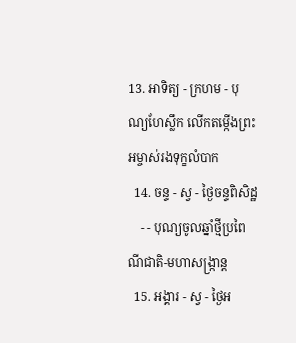13. អាទិត្យ - ក្រហម - បុណ្យហែស្លឹក លើកតម្កើងព្រះអម្ចាស់រងទុក្ខលំបាក
  14. ចន្ទ - ស្វ - ថ្ងៃចន្ទពិសិដ្ឋ
    - - បុណ្យចូលឆ្នាំថ្មីប្រពៃណីជាតិ-មហាសង្រ្កាន្ដ
  15. អង្គារ - ស្វ - ថ្ងៃអ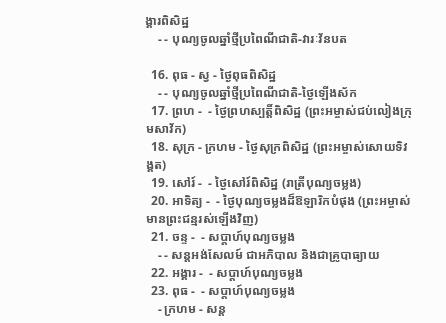ង្គារពិសិដ្ឋ
    - - បុណ្យចូលឆ្នាំថ្មីប្រពៃណីជាតិ-វារៈវ័នបត

  16. ពុធ - ស្វ - ថ្ងៃពុធពិសិដ្ឋ
    - - បុណ្យចូលឆ្នាំថ្មីប្រពៃណីជាតិ-ថ្ងៃឡើងស័ក
  17. ព្រហ -  - ថ្ងៃព្រហស្បត្ដិ៍ពិសិដ្ឋ (ព្រះអម្ចាស់ជប់លៀងក្រុមសាវ័ក)
  18. សុក្រ - ក្រហម - ថ្ងៃសុក្រពិសិដ្ឋ (ព្រះអម្ចាស់សោយទិវង្គត)
  19. សៅរ៍ -  - ថ្ងៃសៅរ៍ពិសិដ្ឋ (រាត្រីបុណ្យចម្លង)
  20. អាទិត្យ -  - ថ្ងៃបុណ្យចម្លងដ៏ឱឡារិកបំផុង (ព្រះអម្ចាស់មានព្រះជន្មរស់ឡើងវិញ)
  21. ចន្ទ -  - សប្ដាហ៍បុណ្យចម្លង
    - - សន្ដអង់សែលម៍ ជាអភិបាល និងជាគ្រូបាធ្យាយ
  22. អង្គារ -  - សប្ដាហ៍បុណ្យចម្លង
  23. ពុធ -  - សប្ដាហ៍បុណ្យចម្លង
    - ក្រហម - សន្ដ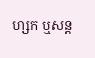ហ្សក ឬសន្ដ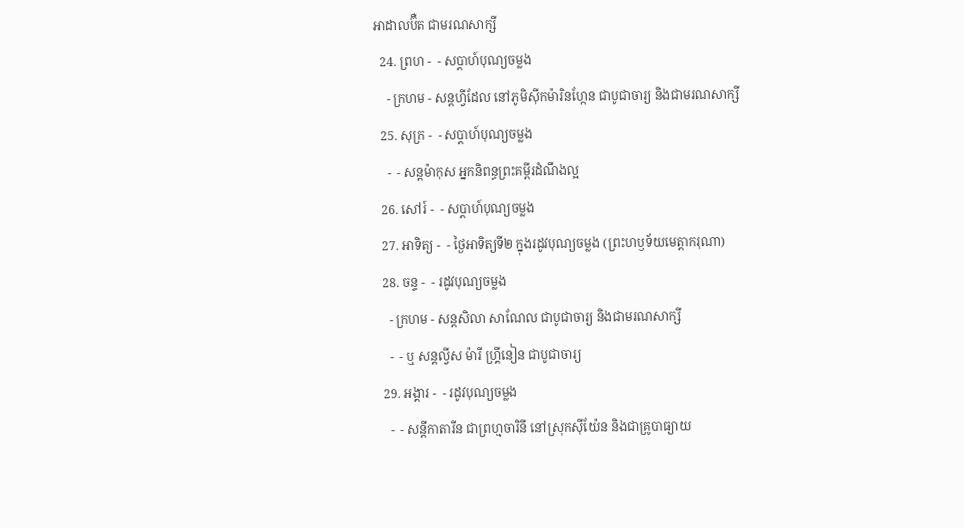អាដាលប៊ឺត ជាមរណសាក្សី
  24. ព្រហ -  - សប្ដាហ៍បុណ្យចម្លង
    - ក្រហម - សន្ដហ្វីដែល នៅភូមិស៊ីកម៉ារិនហ្កែន ជាបូជាចារ្យ និងជាមរណសាក្សី
  25. សុក្រ -  - សប្ដាហ៍បុណ្យចម្លង
    -  - សន្ដម៉ាកុស អ្នកនិពន្ធព្រះគម្ពីរដំណឹងល្អ
  26. សៅរ៍ -  - សប្ដាហ៍បុណ្យចម្លង
  27. អាទិត្យ -  - ថ្ងៃអាទិត្យទី២ ក្នុងរដូវបុណ្យចម្លង (ព្រះហឫទ័យមេត្ដាករុណា)
  28. ចន្ទ -  - រដូវបុណ្យចម្លង
    - ក្រហម - សន្ដសិលា សាណែល ជាបូជាចារ្យ និងជាមរណសាក្សី
    -  - ឬ សន្ដល្វីស ម៉ារី ហ្គ្រីនៀន ជាបូជាចារ្យ
  29. អង្គារ -  - រដូវបុណ្យចម្លង
    -  - សន្ដីកាតារីន ជាព្រហ្មចារិនី នៅស្រុកស៊ីយ៉ែន និងជាគ្រូបាធ្យាយ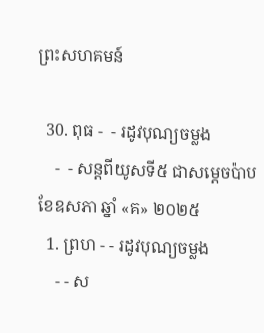ព្រះសហគមន៍

  30. ពុធ -  - រដូវបុណ្យចម្លង
    -  - សន្ដពីយូសទី៥ ជាសម្ដេចប៉ាប
ខែឧសភា ឆ្នាំ «គ» ២០២៥
  1. ព្រហ - - រដូវបុណ្យចម្លង
    - - ស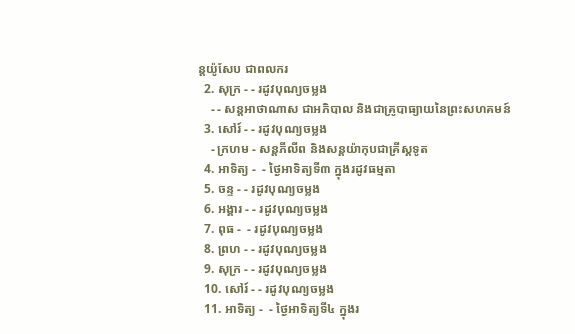ន្ដយ៉ូសែប ជាពលករ
  2. សុក្រ - - រដូវបុណ្យចម្លង
    - - សន្ដអាថាណាស ជាអភិបាល និងជាគ្រូបាធ្យាយនៃព្រះសហគមន៍
  3. សៅរ៍ - - រដូវបុណ្យចម្លង
    - ក្រហម - សន្ដភីលីព និងសន្ដយ៉ាកុបជាគ្រីស្ដទូត
  4. អាទិត្យ -  - ថ្ងៃអាទិត្យទី៣ ក្នុងរដូវធម្មតា
  5. ចន្ទ - - រដូវបុណ្យចម្លង
  6. អង្គារ - - រដូវបុណ្យចម្លង
  7. ពុធ -  - រដូវបុណ្យចម្លង
  8. ព្រហ - - រដូវបុណ្យចម្លង
  9. សុក្រ - - រដូវបុណ្យចម្លង
  10. សៅរ៍ - - រដូវបុណ្យចម្លង
  11. អាទិត្យ -  - ថ្ងៃអាទិត្យទី៤ ក្នុងរ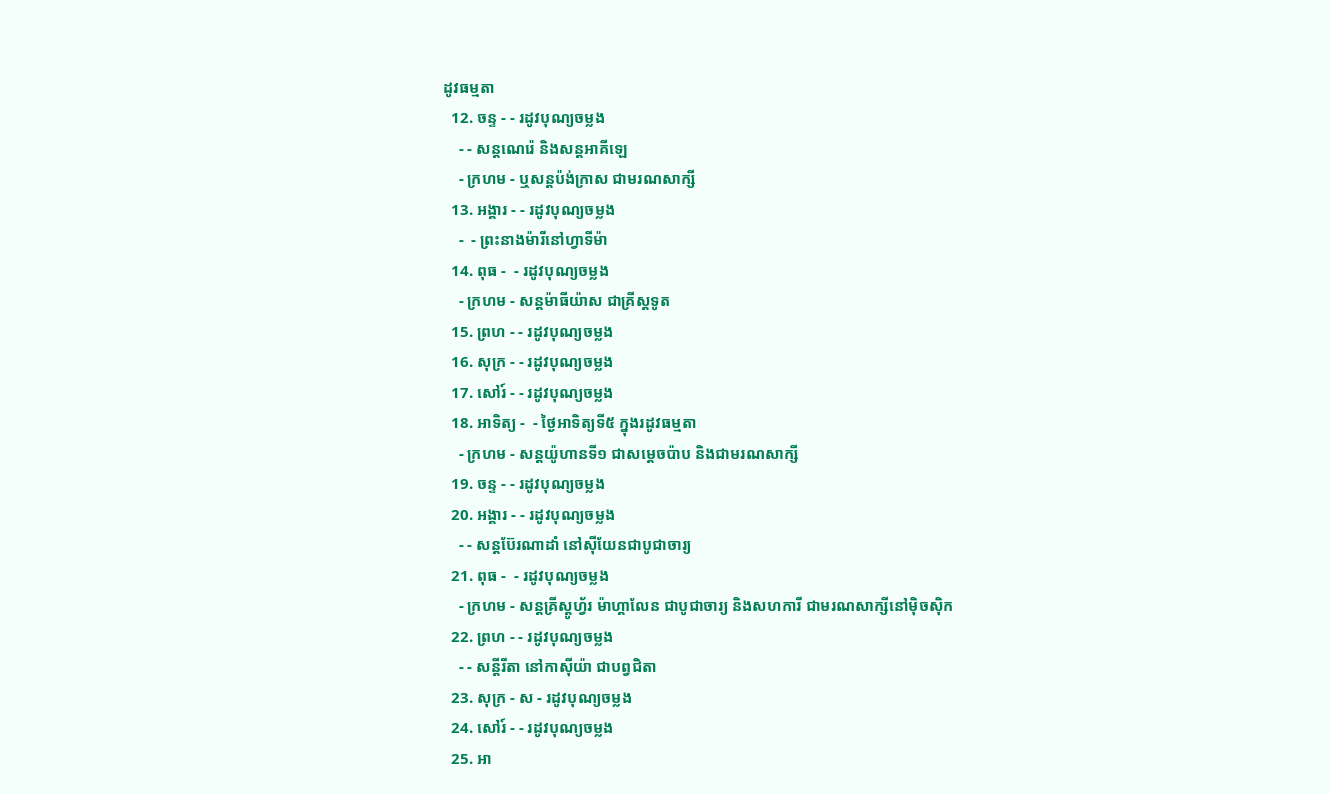ដូវធម្មតា
  12. ចន្ទ - - រដូវបុណ្យចម្លង
    - - សន្ដណេរ៉េ និងសន្ដអាគីឡេ
    - ក្រហម - ឬសន្ដប៉ង់ក្រាស ជាមរណសាក្សី
  13. អង្គារ - - រដូវបុណ្យចម្លង
    -  - ព្រះនាងម៉ារីនៅហ្វាទីម៉ា
  14. ពុធ -  - រដូវបុណ្យចម្លង
    - ក្រហម - សន្ដម៉ាធីយ៉ាស ជាគ្រីស្ដទូត
  15. ព្រហ - - រដូវបុណ្យចម្លង
  16. សុក្រ - - រដូវបុណ្យចម្លង
  17. សៅរ៍ - - រដូវបុណ្យចម្លង
  18. អាទិត្យ -  - ថ្ងៃអាទិត្យទី៥ ក្នុងរដូវធម្មតា
    - ក្រហម - សន្ដយ៉ូហានទី១ ជាសម្ដេចប៉ាប និងជាមរណសាក្សី
  19. ចន្ទ - - រដូវបុណ្យចម្លង
  20. អង្គារ - - រដូវបុណ្យចម្លង
    - - សន្ដប៊ែរណាដាំ នៅស៊ីយែនជាបូជាចារ្យ
  21. ពុធ -  - រដូវបុណ្យចម្លង
    - ក្រហម - សន្ដគ្រីស្ដូហ្វ័រ ម៉ាហ្គាលែន ជាបូជាចារ្យ និងសហការី ជាមរណសាក្សីនៅម៉ិចស៊ិក
  22. ព្រហ - - រដូវបុណ្យចម្លង
    - - សន្ដីរីតា នៅកាស៊ីយ៉ា ជាបព្វជិតា
  23. សុក្រ - ស - រដូវបុណ្យចម្លង
  24. សៅរ៍ - - រដូវបុណ្យចម្លង
  25. អា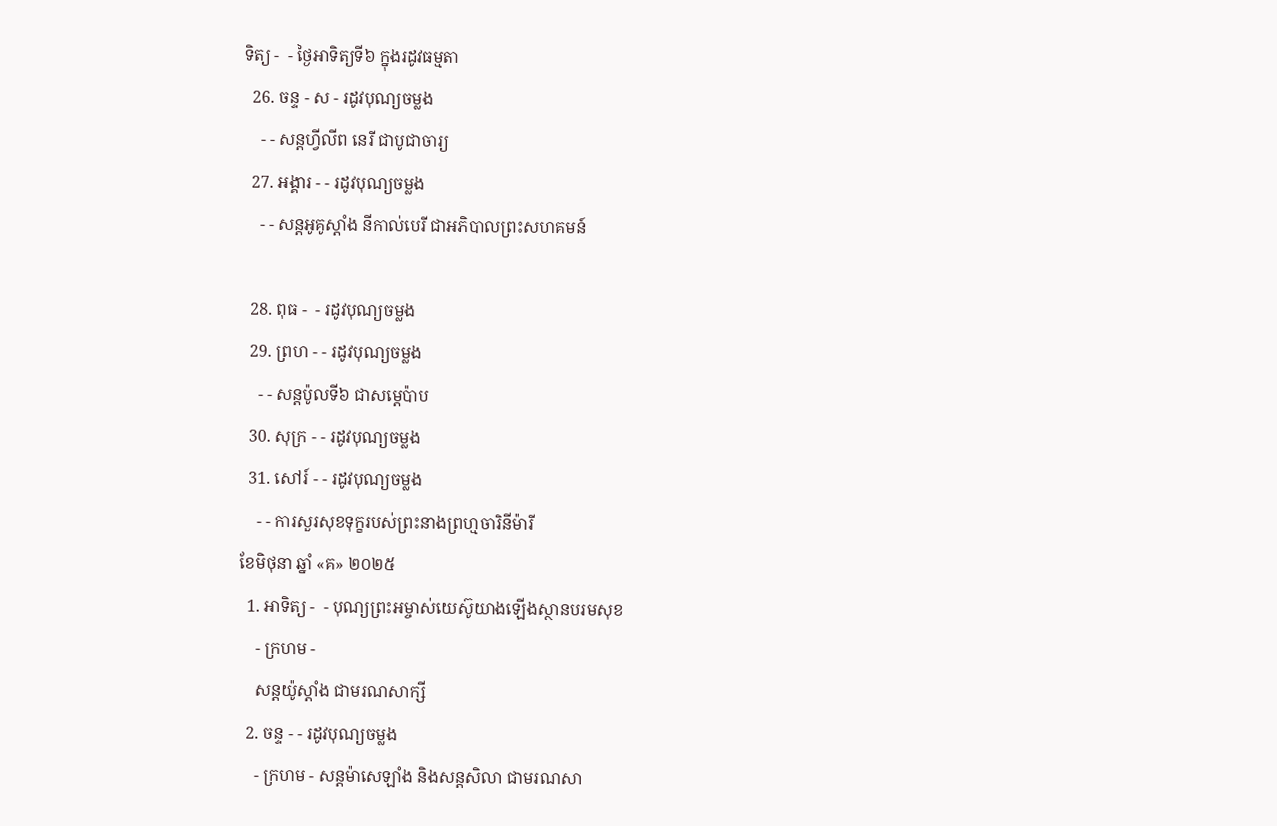ទិត្យ -  - ថ្ងៃអាទិត្យទី៦ ក្នុងរដូវធម្មតា
  26. ចន្ទ - ស - រដូវបុណ្យចម្លង
    - - សន្ដហ្វីលីព នេរី ជាបូជាចារ្យ
  27. អង្គារ - - រដូវបុណ្យចម្លង
    - - សន្ដអូគូស្ដាំង នីកាល់បេរី ជាអភិបាលព្រះសហគមន៍

  28. ពុធ -  - រដូវបុណ្យចម្លង
  29. ព្រហ - - រដូវបុណ្យចម្លង
    - - សន្ដប៉ូលទី៦ ជាសម្ដេប៉ាប
  30. សុក្រ - - រដូវបុណ្យចម្លង
  31. សៅរ៍ - - រដូវបុណ្យចម្លង
    - - ការសួរសុខទុក្ខរបស់ព្រះនាងព្រហ្មចារិនីម៉ារី
ខែមិថុនា ឆ្នាំ «គ» ២០២៥
  1. អាទិត្យ -  - បុណ្យព្រះអម្ចាស់យេស៊ូយាងឡើងស្ថានបរមសុខ
    - ក្រហម -
    សន្ដយ៉ូស្ដាំង ជាមរណសាក្សី
  2. ចន្ទ - - រដូវបុណ្យចម្លង
    - ក្រហម - សន្ដម៉ាសេឡាំង និងសន្ដសិលា ជាមរណសា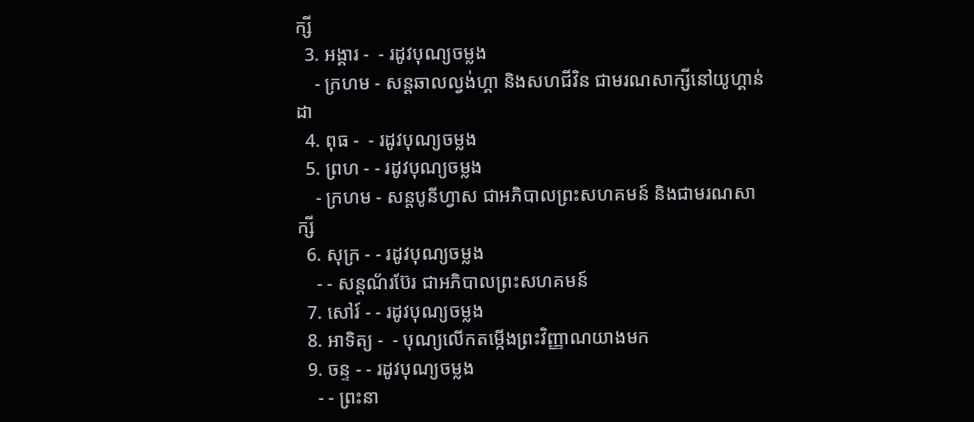ក្សី
  3. អង្គារ -  - រដូវបុណ្យចម្លង
    - ក្រហម - សន្ដឆាលល្វង់ហ្គា និងសហជីវិន ជាមរណសាក្សីនៅយូហ្គាន់ដា
  4. ពុធ -  - រដូវបុណ្យចម្លង
  5. ព្រហ - - រដូវបុណ្យចម្លង
    - ក្រហម - សន្ដបូនីហ្វាស ជាអភិបាលព្រះសហគមន៍ និងជាមរណសាក្សី
  6. សុក្រ - - រដូវបុណ្យចម្លង
    - - សន្ដណ័រប៊ែរ ជាអភិបាលព្រះសហគមន៍
  7. សៅរ៍ - - រដូវបុណ្យចម្លង
  8. អាទិត្យ -  - បុណ្យលើកតម្កើងព្រះវិញ្ញាណយាងមក
  9. ចន្ទ - - រដូវបុណ្យចម្លង
    - - ព្រះនា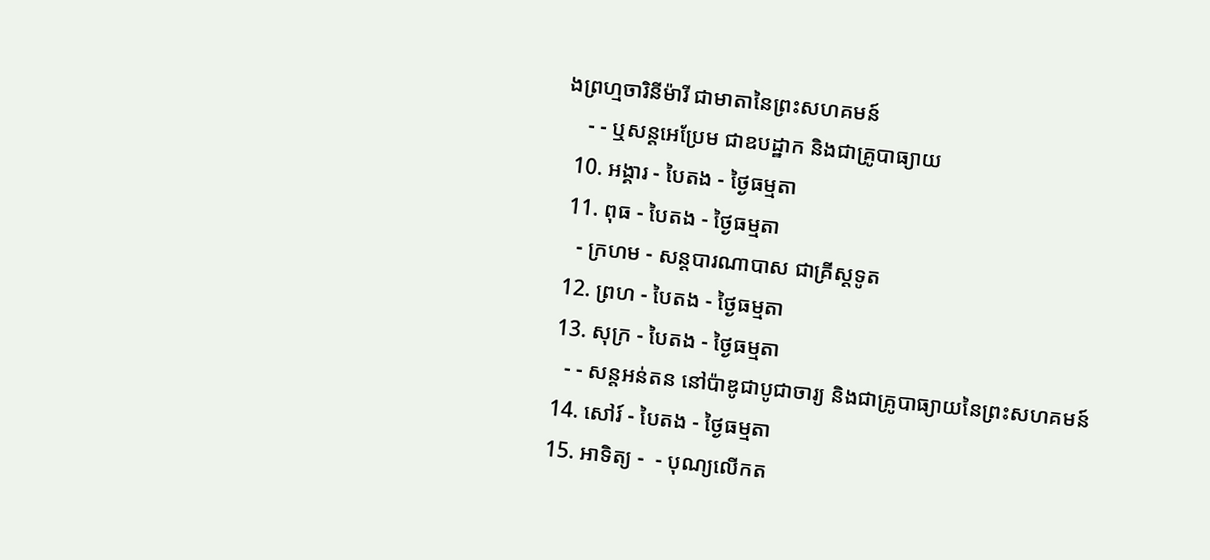ងព្រហ្មចារិនីម៉ារី ជាមាតានៃព្រះសហគមន៍
    - - ឬសន្ដអេប្រែម ជាឧបដ្ឋាក និងជាគ្រូបាធ្យាយ
  10. អង្គារ - បៃតង - ថ្ងៃធម្មតា
  11. ពុធ - បៃតង - ថ្ងៃធម្មតា
    - ក្រហម - សន្ដបារណាបាស ជាគ្រីស្ដទូត
  12. ព្រហ - បៃតង - ថ្ងៃធម្មតា
  13. សុក្រ - បៃតង - ថ្ងៃធម្មតា
    - - សន្ដអន់តន នៅប៉ាឌូជាបូជាចារ្យ និងជាគ្រូបាធ្យាយនៃព្រះសហគមន៍
  14. សៅរ៍ - បៃតង - ថ្ងៃធម្មតា
  15. អាទិត្យ -  - បុណ្យលើកត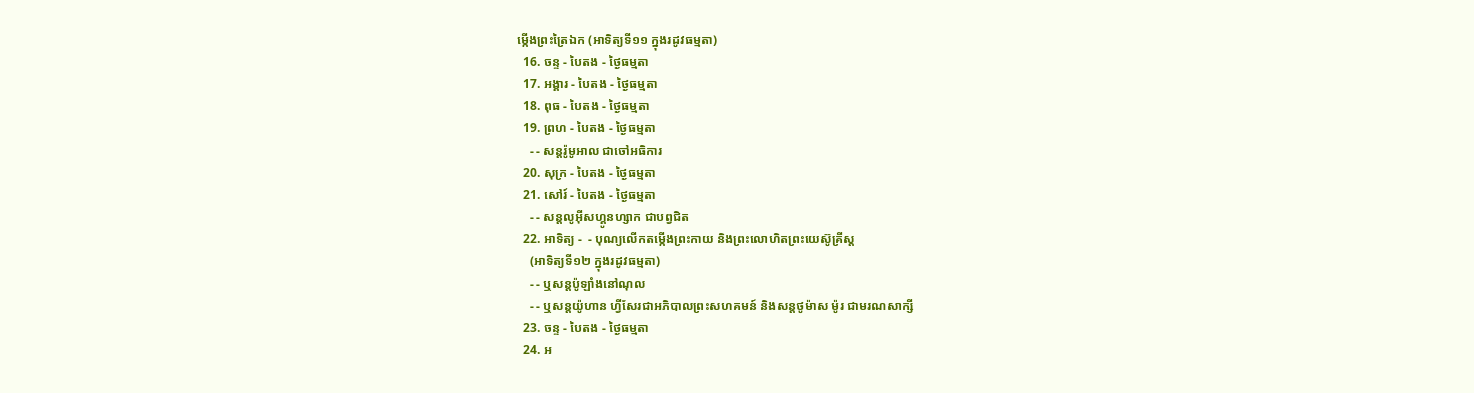ម្កើងព្រះត្រៃឯក (អាទិត្យទី១១ ក្នុងរដូវធម្មតា)
  16. ចន្ទ - បៃតង - ថ្ងៃធម្មតា
  17. អង្គារ - បៃតង - ថ្ងៃធម្មតា
  18. ពុធ - បៃតង - ថ្ងៃធម្មតា
  19. ព្រហ - បៃតង - ថ្ងៃធម្មតា
    - - សន្ដរ៉ូមូអាល ជាចៅអធិការ
  20. សុក្រ - បៃតង - ថ្ងៃធម្មតា
  21. សៅរ៍ - បៃតង - ថ្ងៃធម្មតា
    - - សន្ដលូអ៊ីសហ្គូនហ្សាក ជាបព្វជិត
  22. អាទិត្យ -  - បុណ្យលើកតម្កើងព្រះកាយ និងព្រះលោហិតព្រះយេស៊ូគ្រីស្ដ
    (អាទិត្យទី១២ ក្នុងរដូវធម្មតា)
    - - ឬសន្ដប៉ូឡាំងនៅណុល
    - - ឬសន្ដយ៉ូហាន ហ្វីសែរជាអភិបាលព្រះសហគមន៍ និងសន្ដថូម៉ាស ម៉ូរ ជាមរណសាក្សី
  23. ចន្ទ - បៃតង - ថ្ងៃធម្មតា
  24. អ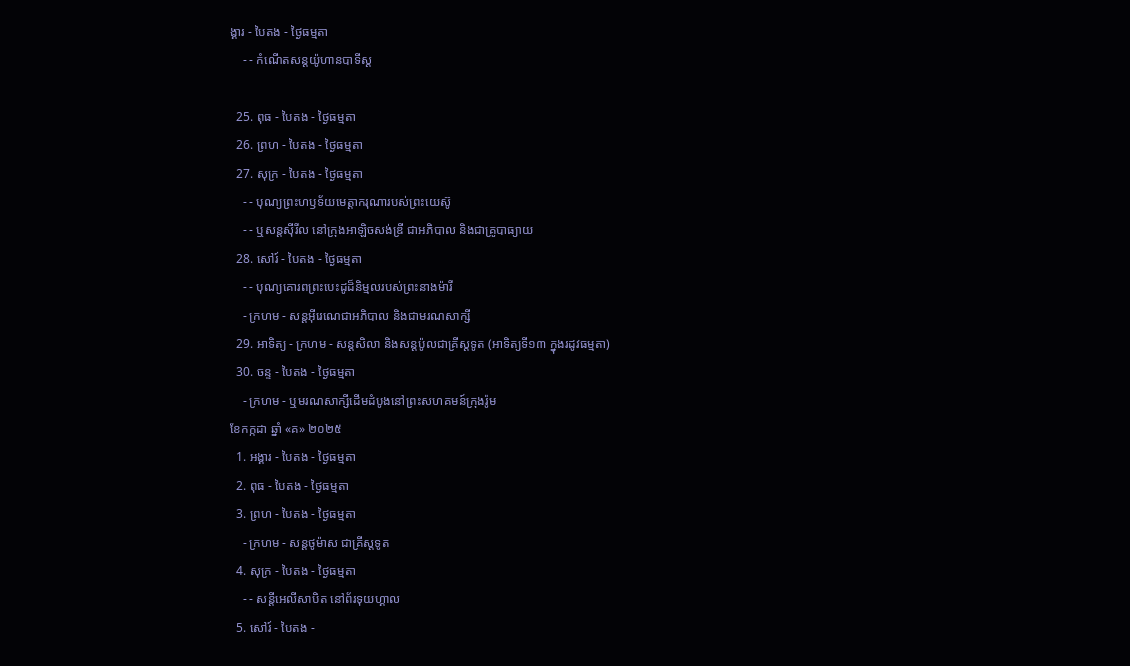ង្គារ - បៃតង - ថ្ងៃធម្មតា
    - - កំណើតសន្ដយ៉ូហានបាទីស្ដ

  25. ពុធ - បៃតង - ថ្ងៃធម្មតា
  26. ព្រហ - បៃតង - ថ្ងៃធម្មតា
  27. សុក្រ - បៃតង - ថ្ងៃធម្មតា
    - - បុណ្យព្រះហឫទ័យមេត្ដាករុណារបស់ព្រះយេស៊ូ
    - - ឬសន្ដស៊ីរីល នៅក្រុងអាឡិចសង់ឌ្រី ជាអភិបាល និងជាគ្រូបាធ្យាយ
  28. សៅរ៍ - បៃតង - ថ្ងៃធម្មតា
    - - បុណ្យគោរពព្រះបេះដូដ៏និម្មលរបស់ព្រះនាងម៉ារី
    - ក្រហម - សន្ដអ៊ីរេណេជាអភិបាល និងជាមរណសាក្សី
  29. អាទិត្យ - ក្រហម - សន្ដសិលា និងសន្ដប៉ូលជាគ្រីស្ដទូត (អាទិត្យទី១៣ ក្នុងរដូវធម្មតា)
  30. ចន្ទ - បៃតង - ថ្ងៃធម្មតា
    - ក្រហម - ឬមរណសាក្សីដើមដំបូងនៅព្រះសហគមន៍ក្រុងរ៉ូម
ខែកក្កដា ឆ្នាំ «គ» ២០២៥
  1. អង្គារ - បៃតង - ថ្ងៃធម្មតា
  2. ពុធ - បៃតង - ថ្ងៃធម្មតា
  3. ព្រហ - បៃតង - ថ្ងៃធម្មតា
    - ក្រហម - សន្ដថូម៉ាស ជាគ្រីស្ដទូត
  4. សុក្រ - បៃតង - ថ្ងៃធម្មតា
    - - សន្ដីអេលីសាបិត នៅព័រទុយហ្គាល
  5. សៅរ៍ - បៃតង -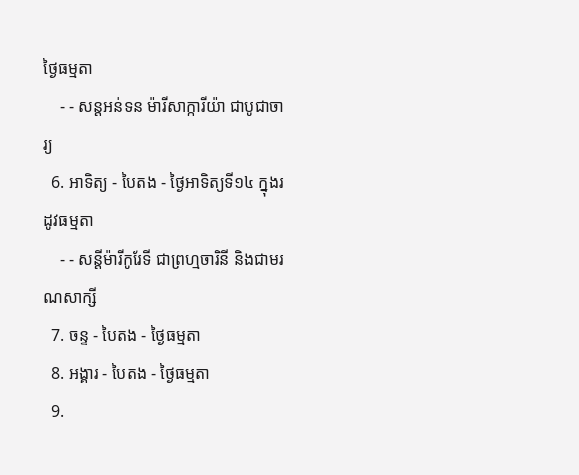ថ្ងៃធម្មតា
    - - សន្ដអន់ទន ម៉ារីសាក្ការីយ៉ា ជាបូជាចារ្យ
  6. អាទិត្យ - បៃតង - ថ្ងៃអាទិត្យទី១៤ ក្នុងរដូវធម្មតា
    - - សន្ដីម៉ារីកូរែទី ជាព្រហ្មចារិនី និងជាមរណសាក្សី
  7. ចន្ទ - បៃតង - ថ្ងៃធម្មតា
  8. អង្គារ - បៃតង - ថ្ងៃធម្មតា
  9.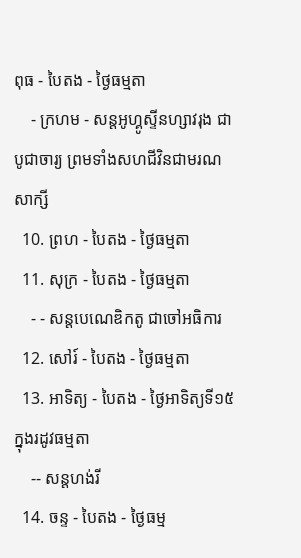ពុធ - បៃតង - ថ្ងៃធម្មតា
    - ក្រហម - សន្ដអូហ្គូស្ទីនហ្សាវរុង ជាបូជាចារ្យ ព្រមទាំងសហជីវិនជាមរណសាក្សី
  10. ព្រហ - បៃតង - ថ្ងៃធម្មតា
  11. សុក្រ - បៃតង - ថ្ងៃធម្មតា
    - - សន្ដបេណេឌិកតូ ជាចៅអធិការ
  12. សៅរ៍ - បៃតង - ថ្ងៃធម្មតា
  13. អាទិត្យ - បៃតង - ថ្ងៃអាទិត្យទី១៥ ក្នុងរដូវធម្មតា
    -- សន្ដហង់រី
  14. ចន្ទ - បៃតង - ថ្ងៃធម្ម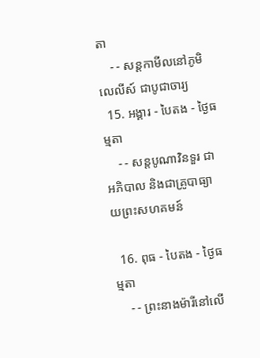តា
    - - សន្ដកាមីលនៅភូមិលេលីស៍ ជាបូជាចារ្យ
  15. អង្គារ - បៃតង - ថ្ងៃធម្មតា
    - - សន្ដបូណាវិនទួរ ជាអភិបាល និងជាគ្រូបាធ្យាយព្រះសហគមន៍

  16. ពុធ - បៃតង - ថ្ងៃធម្មតា
    - - ព្រះនាងម៉ារីនៅលើ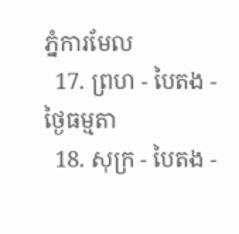ភ្នំការមែល
  17. ព្រហ - បៃតង - ថ្ងៃធម្មតា
  18. សុក្រ - បៃតង -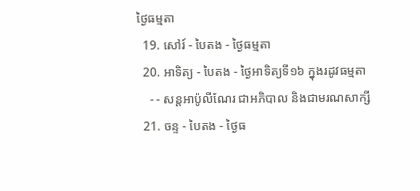ថ្ងៃធម្មតា
  19. សៅរ៍ - បៃតង - ថ្ងៃធម្មតា
  20. អាទិត្យ - បៃតង - ថ្ងៃអាទិត្យទី១៦ ក្នុងរដូវធម្មតា
    - - សន្ដអាប៉ូលីណែរ ជាអភិបាល និងជាមរណសាក្សី
  21. ចន្ទ - បៃតង - ថ្ងៃធ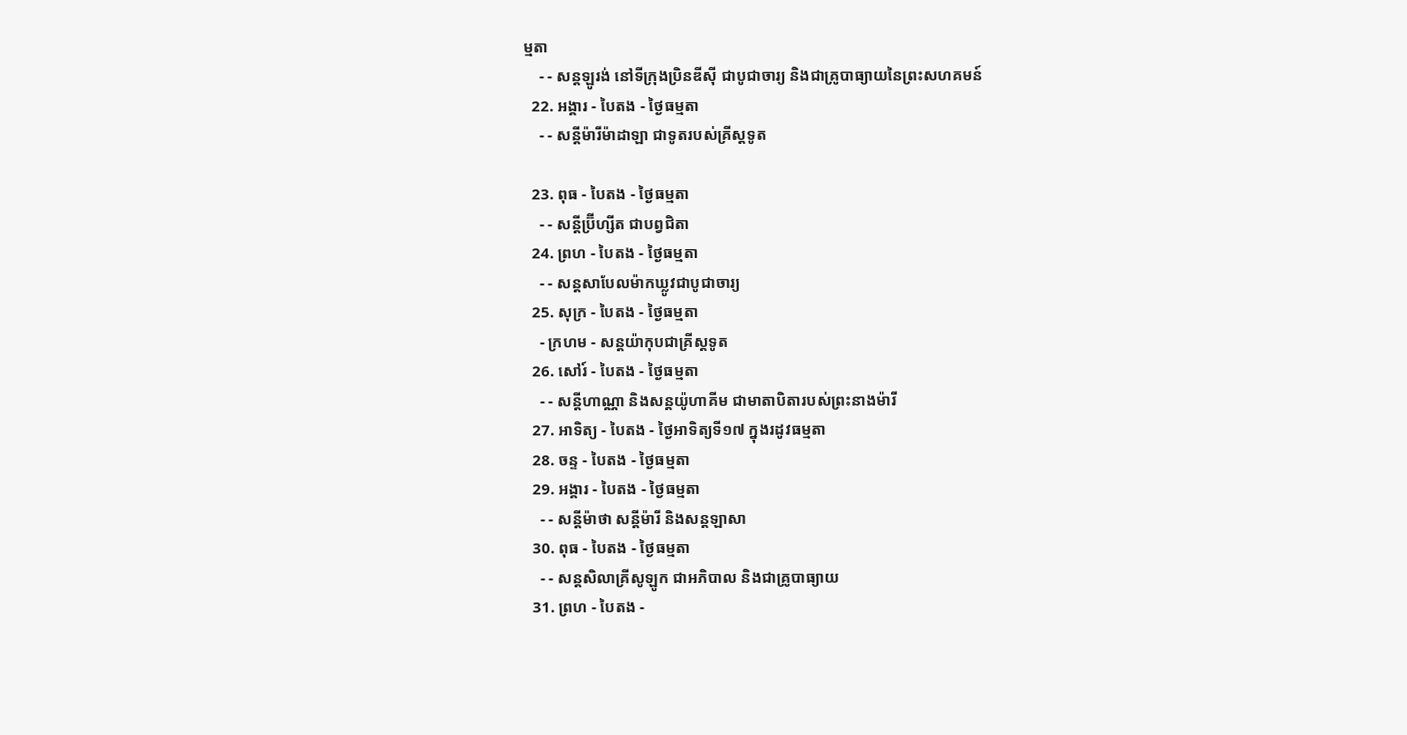ម្មតា
    - - សន្ដឡូរង់ នៅទីក្រុងប្រិនឌីស៊ី ជាបូជាចារ្យ និងជាគ្រូបាធ្យាយនៃព្រះសហគមន៍
  22. អង្គារ - បៃតង - ថ្ងៃធម្មតា
    - - សន្ដីម៉ារីម៉ាដាឡា ជាទូតរបស់គ្រីស្ដទូត

  23. ពុធ - បៃតង - ថ្ងៃធម្មតា
    - - សន្ដីប្រ៊ីហ្សីត ជាបព្វជិតា
  24. ព្រហ - បៃតង - ថ្ងៃធម្មតា
    - - សន្ដសាបែលម៉ាកឃ្លូវជាបូជាចារ្យ
  25. សុក្រ - បៃតង - ថ្ងៃធម្មតា
    - ក្រហម - សន្ដយ៉ាកុបជាគ្រីស្ដទូត
  26. សៅរ៍ - បៃតង - ថ្ងៃធម្មតា
    - - សន្ដីហាណ្ណា និងសន្ដយ៉ូហាគីម ជាមាតាបិតារបស់ព្រះនាងម៉ារី
  27. អាទិត្យ - បៃតង - ថ្ងៃអាទិត្យទី១៧ ក្នុងរដូវធម្មតា
  28. ចន្ទ - បៃតង - ថ្ងៃធម្មតា
  29. អង្គារ - បៃតង - ថ្ងៃធម្មតា
    - - សន្ដីម៉ាថា សន្ដីម៉ារី និងសន្ដឡាសា
  30. ពុធ - បៃតង - ថ្ងៃធម្មតា
    - - សន្ដសិលាគ្រីសូឡូក ជាអភិបាល និងជាគ្រូបាធ្យាយ
  31. ព្រហ - បៃតង -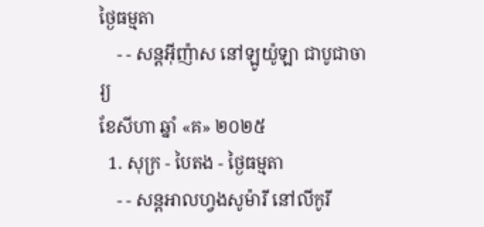ថ្ងៃធម្មតា
    - - សន្ដអ៊ីញ៉ាស នៅឡូយ៉ូឡា ជាបូជាចារ្យ
ខែសីហា ឆ្នាំ «គ» ២០២៥
  1. សុក្រ - បៃតង - ថ្ងៃធម្មតា
    - - សន្ដអាលហ្វងសូម៉ារី នៅលីកូរី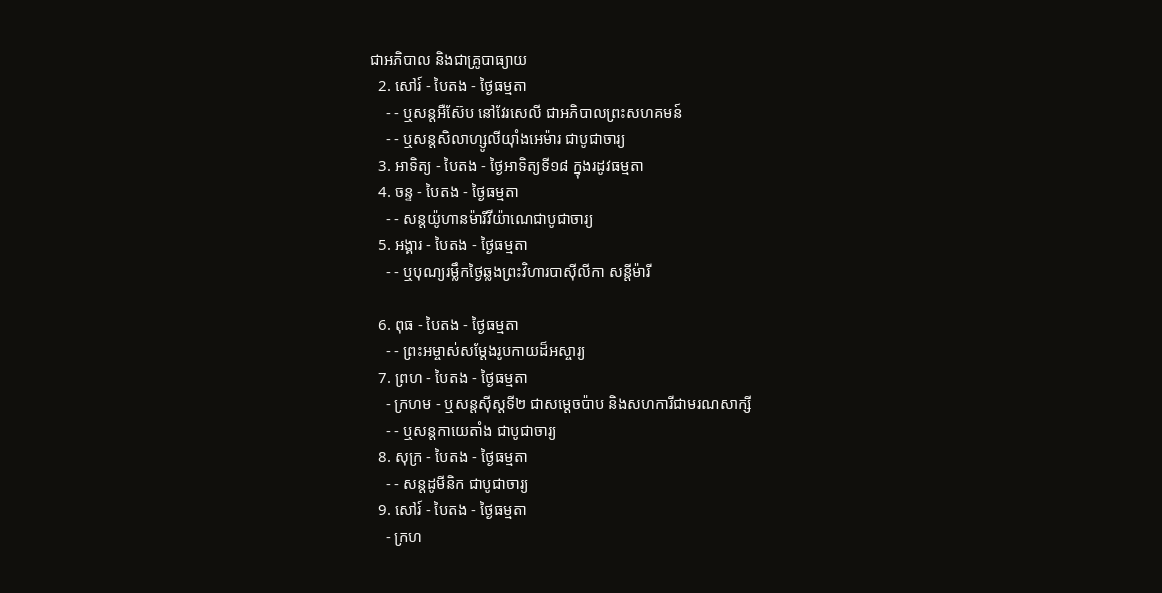ជាអភិបាល និងជាគ្រូបាធ្យាយ
  2. សៅរ៍ - បៃតង - ថ្ងៃធម្មតា
    - - ឬសន្ដអឺស៊ែប នៅវែរសេលី ជាអភិបាលព្រះសហគមន៍
    - - ឬសន្ដសិលាហ្សូលីយ៉ាំងអេម៉ារ ជាបូជាចារ្យ
  3. អាទិត្យ - បៃតង - ថ្ងៃអាទិត្យទី១៨ ក្នុងរដូវធម្មតា
  4. ចន្ទ - បៃតង - ថ្ងៃធម្មតា
    - - សន្ដយ៉ូហានម៉ារីវីយ៉ាណេជាបូជាចារ្យ
  5. អង្គារ - បៃតង - ថ្ងៃធម្មតា
    - - ឬបុណ្យរម្លឹកថ្ងៃឆ្លងព្រះវិហារបាស៊ីលីកា សន្ដីម៉ារី

  6. ពុធ - បៃតង - ថ្ងៃធម្មតា
    - - ព្រះអម្ចាស់សម្ដែងរូបកាយដ៏អស្ចារ្យ
  7. ព្រហ - បៃតង - ថ្ងៃធម្មតា
    - ក្រហម - ឬសន្ដស៊ីស្ដទី២ ជាសម្ដេចប៉ាប និងសហការីជាមរណសាក្សី
    - - ឬសន្ដកាយេតាំង ជាបូជាចារ្យ
  8. សុក្រ - បៃតង - ថ្ងៃធម្មតា
    - - សន្ដដូមីនិក ជាបូជាចារ្យ
  9. សៅរ៍ - បៃតង - ថ្ងៃធម្មតា
    - ក្រហ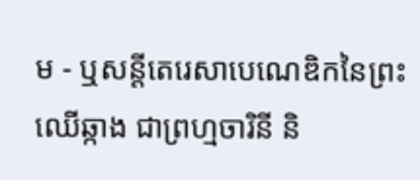ម - ឬសន្ដីតេរេសាបេណេឌិកនៃព្រះឈើឆ្កាង ជាព្រហ្មចារិនី និ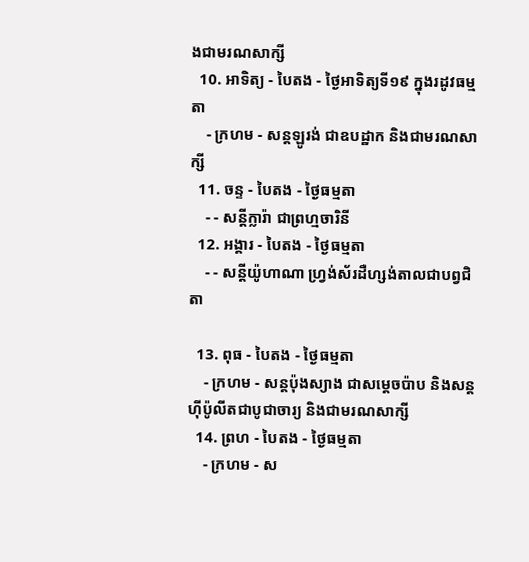ងជាមរណសាក្សី
  10. អាទិត្យ - បៃតង - ថ្ងៃអាទិត្យទី១៩ ក្នុងរដូវធម្មតា
    - ក្រហម - សន្ដឡូរង់ ជាឧបដ្ឋាក និងជាមរណសាក្សី
  11. ចន្ទ - បៃតង - ថ្ងៃធម្មតា
    - - សន្ដីក្លារ៉ា ជាព្រហ្មចារិនី
  12. អង្គារ - បៃតង - ថ្ងៃធម្មតា
    - - សន្ដីយ៉ូហាណា ហ្វ្រង់ស័រដឺហ្សង់តាលជាបព្វជិតា

  13. ពុធ - បៃតង - ថ្ងៃធម្មតា
    - ក្រហម - សន្ដប៉ុងស្យាង ជាសម្ដេចប៉ាប និងសន្ដហ៊ីប៉ូលីតជាបូជាចារ្យ និងជាមរណសាក្សី
  14. ព្រហ - បៃតង - ថ្ងៃធម្មតា
    - ក្រហម - ស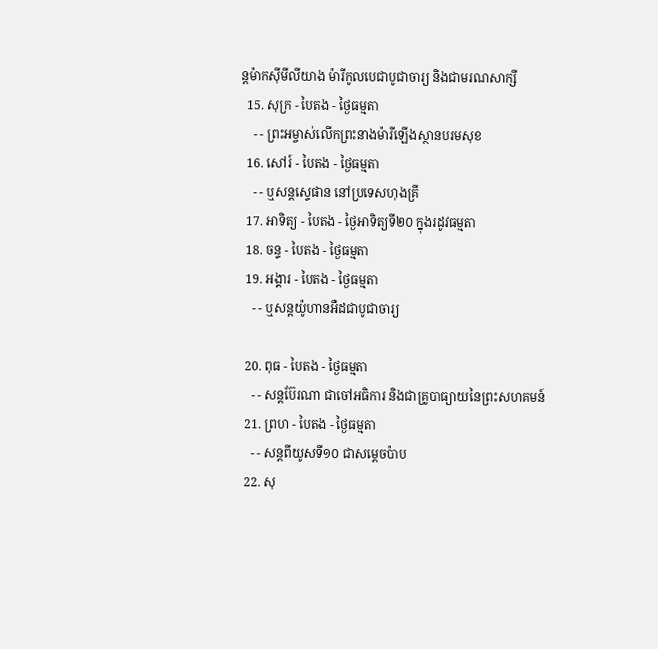ន្ដម៉ាកស៊ីមីលីយាង ម៉ារីកូលបេជាបូជាចារ្យ និងជាមរណសាក្សី
  15. សុក្រ - បៃតង - ថ្ងៃធម្មតា
    - - ព្រះអម្ចាស់លើកព្រះនាងម៉ារីឡើងស្ថានបរមសុខ
  16. សៅរ៍ - បៃតង - ថ្ងៃធម្មតា
    - - ឬសន្ដស្ទេផាន នៅប្រទេសហុងគ្រី
  17. អាទិត្យ - បៃតង - ថ្ងៃអាទិត្យទី២០ ក្នុងរដូវធម្មតា
  18. ចន្ទ - បៃតង - ថ្ងៃធម្មតា
  19. អង្គារ - បៃតង - ថ្ងៃធម្មតា
    - - ឬសន្ដយ៉ូហានអឺដជាបូជាចារ្យ

  20. ពុធ - បៃតង - ថ្ងៃធម្មតា
    - - សន្ដប៊ែរណា ជាចៅអធិការ និងជាគ្រូបាធ្យាយនៃព្រះសហគមន៍
  21. ព្រហ - បៃតង - ថ្ងៃធម្មតា
    - - សន្ដពីយូសទី១០ ជាសម្ដេចប៉ាប
  22. សុ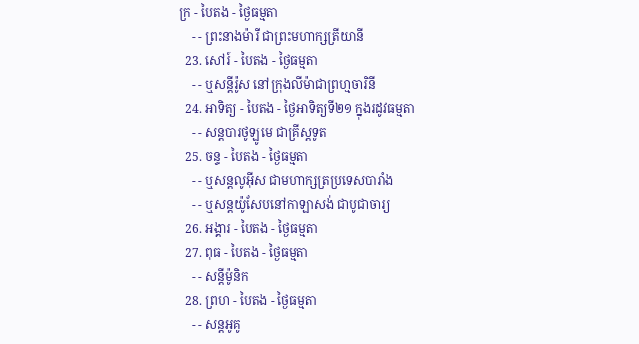ក្រ - បៃតង - ថ្ងៃធម្មតា
    - - ព្រះនាងម៉ារី ជាព្រះមហាក្សត្រីយានី
  23. សៅរ៍ - បៃតង - ថ្ងៃធម្មតា
    - - ឬសន្ដីរ៉ូស នៅក្រុងលីម៉ាជាព្រហ្មចារិនី
  24. អាទិត្យ - បៃតង - ថ្ងៃអាទិត្យទី២១ ក្នុងរដូវធម្មតា
    - - សន្ដបារថូឡូមេ ជាគ្រីស្ដទូត
  25. ចន្ទ - បៃតង - ថ្ងៃធម្មតា
    - - ឬសន្ដលូអ៊ីស ជាមហាក្សត្រប្រទេសបារាំង
    - - ឬសន្ដយ៉ូសែបនៅកាឡាសង់ ជាបូជាចារ្យ
  26. អង្គារ - បៃតង - ថ្ងៃធម្មតា
  27. ពុធ - បៃតង - ថ្ងៃធម្មតា
    - - សន្ដីម៉ូនិក
  28. ព្រហ - បៃតង - ថ្ងៃធម្មតា
    - - សន្ដអូគូ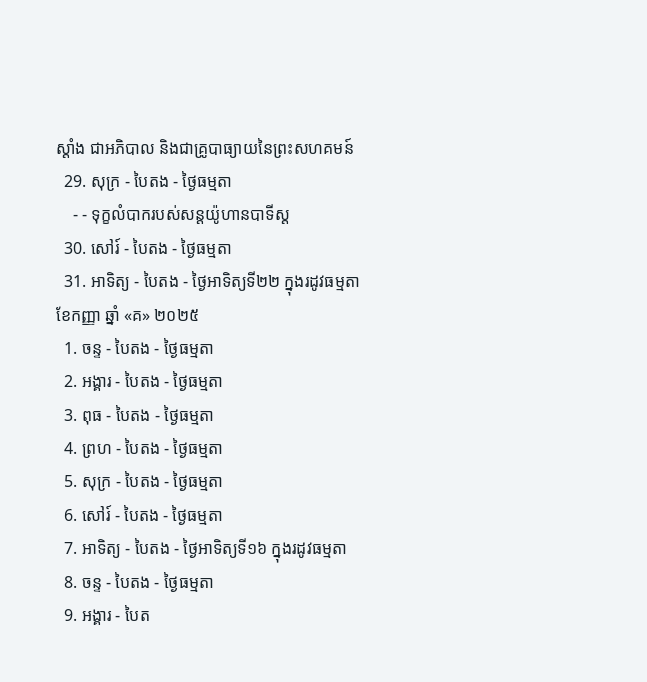ស្ដាំង ជាអភិបាល និងជាគ្រូបាធ្យាយនៃព្រះសហគមន៍
  29. សុក្រ - បៃតង - ថ្ងៃធម្មតា
    - - ទុក្ខលំបាករបស់សន្ដយ៉ូហានបាទីស្ដ
  30. សៅរ៍ - បៃតង - ថ្ងៃធម្មតា
  31. អាទិត្យ - បៃតង - ថ្ងៃអាទិត្យទី២២ ក្នុងរដូវធម្មតា
ខែកញ្ញា ឆ្នាំ «គ» ២០២៥
  1. ចន្ទ - បៃតង - ថ្ងៃធម្មតា
  2. អង្គារ - បៃតង - ថ្ងៃធម្មតា
  3. ពុធ - បៃតង - ថ្ងៃធម្មតា
  4. ព្រហ - បៃតង - ថ្ងៃធម្មតា
  5. សុក្រ - បៃតង - ថ្ងៃធម្មតា
  6. សៅរ៍ - បៃតង - ថ្ងៃធម្មតា
  7. អាទិត្យ - បៃតង - ថ្ងៃអាទិត្យទី១៦ ក្នុងរដូវធម្មតា
  8. ចន្ទ - បៃតង - ថ្ងៃធម្មតា
  9. អង្គារ - បៃត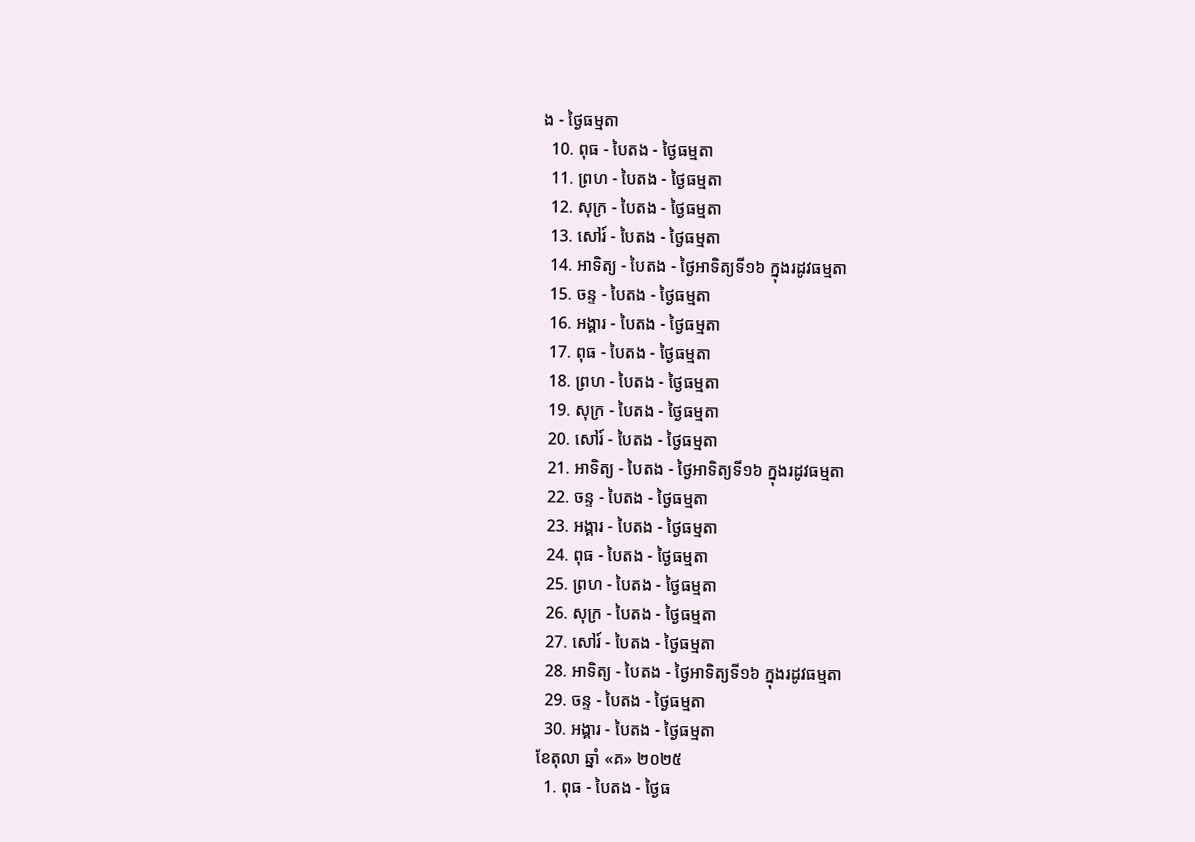ង - ថ្ងៃធម្មតា
  10. ពុធ - បៃតង - ថ្ងៃធម្មតា
  11. ព្រហ - បៃតង - ថ្ងៃធម្មតា
  12. សុក្រ - បៃតង - ថ្ងៃធម្មតា
  13. សៅរ៍ - បៃតង - ថ្ងៃធម្មតា
  14. អាទិត្យ - បៃតង - ថ្ងៃអាទិត្យទី១៦ ក្នុងរដូវធម្មតា
  15. ចន្ទ - បៃតង - ថ្ងៃធម្មតា
  16. អង្គារ - បៃតង - ថ្ងៃធម្មតា
  17. ពុធ - បៃតង - ថ្ងៃធម្មតា
  18. ព្រហ - បៃតង - ថ្ងៃធម្មតា
  19. សុក្រ - បៃតង - ថ្ងៃធម្មតា
  20. សៅរ៍ - បៃតង - ថ្ងៃធម្មតា
  21. អាទិត្យ - បៃតង - ថ្ងៃអាទិត្យទី១៦ ក្នុងរដូវធម្មតា
  22. ចន្ទ - បៃតង - ថ្ងៃធម្មតា
  23. អង្គារ - បៃតង - ថ្ងៃធម្មតា
  24. ពុធ - បៃតង - ថ្ងៃធម្មតា
  25. ព្រហ - បៃតង - ថ្ងៃធម្មតា
  26. សុក្រ - បៃតង - ថ្ងៃធម្មតា
  27. សៅរ៍ - បៃតង - ថ្ងៃធម្មតា
  28. អាទិត្យ - បៃតង - ថ្ងៃអាទិត្យទី១៦ ក្នុងរដូវធម្មតា
  29. ចន្ទ - បៃតង - ថ្ងៃធម្មតា
  30. អង្គារ - បៃតង - ថ្ងៃធម្មតា
ខែតុលា ឆ្នាំ «គ» ២០២៥
  1. ពុធ - បៃតង - ថ្ងៃធ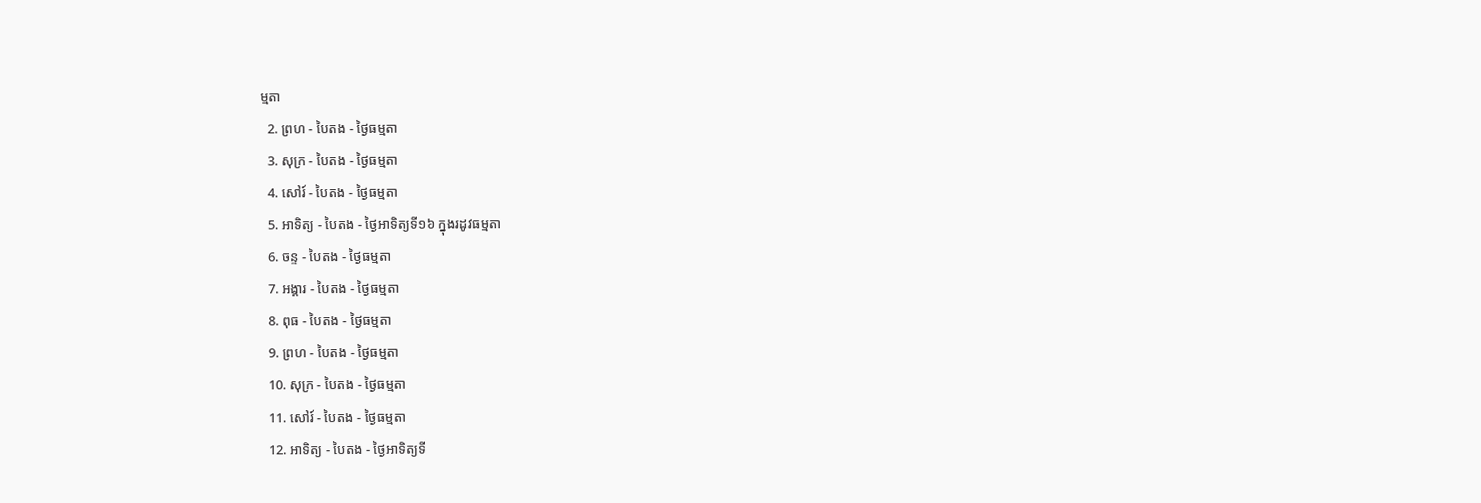ម្មតា
  2. ព្រហ - បៃតង - ថ្ងៃធម្មតា
  3. សុក្រ - បៃតង - ថ្ងៃធម្មតា
  4. សៅរ៍ - បៃតង - ថ្ងៃធម្មតា
  5. អាទិត្យ - បៃតង - ថ្ងៃអាទិត្យទី១៦ ក្នុងរដូវធម្មតា
  6. ចន្ទ - បៃតង - ថ្ងៃធម្មតា
  7. អង្គារ - បៃតង - ថ្ងៃធម្មតា
  8. ពុធ - បៃតង - ថ្ងៃធម្មតា
  9. ព្រហ - បៃតង - ថ្ងៃធម្មតា
  10. សុក្រ - បៃតង - ថ្ងៃធម្មតា
  11. សៅរ៍ - បៃតង - ថ្ងៃធម្មតា
  12. អាទិត្យ - បៃតង - ថ្ងៃអាទិត្យទី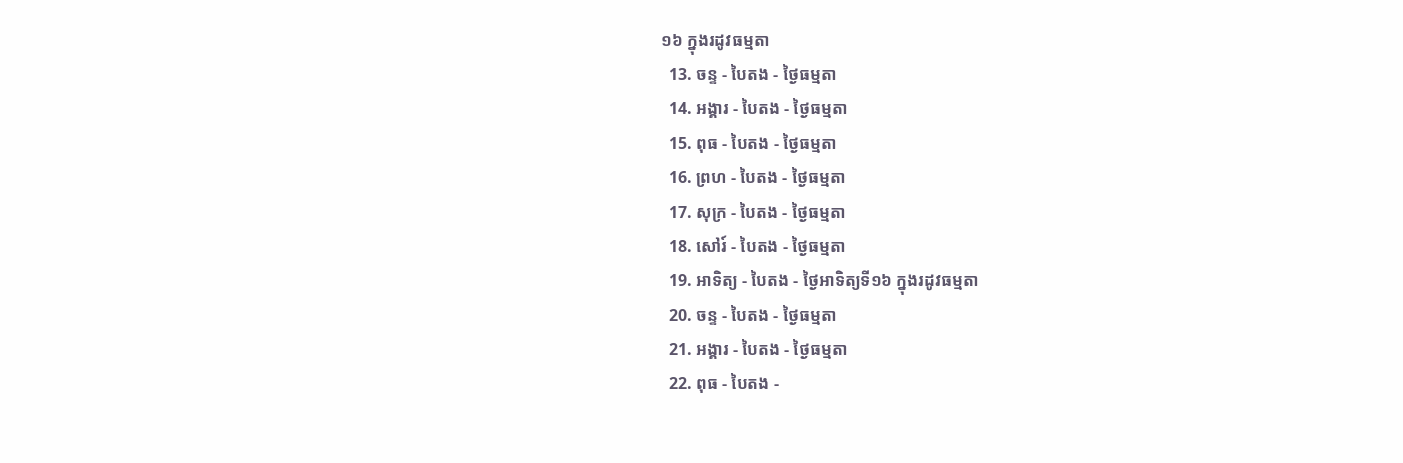១៦ ក្នុងរដូវធម្មតា
  13. ចន្ទ - បៃតង - ថ្ងៃធម្មតា
  14. អង្គារ - បៃតង - ថ្ងៃធម្មតា
  15. ពុធ - បៃតង - ថ្ងៃធម្មតា
  16. ព្រហ - បៃតង - ថ្ងៃធម្មតា
  17. សុក្រ - បៃតង - ថ្ងៃធម្មតា
  18. សៅរ៍ - បៃតង - ថ្ងៃធម្មតា
  19. អាទិត្យ - បៃតង - ថ្ងៃអាទិត្យទី១៦ ក្នុងរដូវធម្មតា
  20. ចន្ទ - បៃតង - ថ្ងៃធម្មតា
  21. អង្គារ - បៃតង - ថ្ងៃធម្មតា
  22. ពុធ - បៃតង -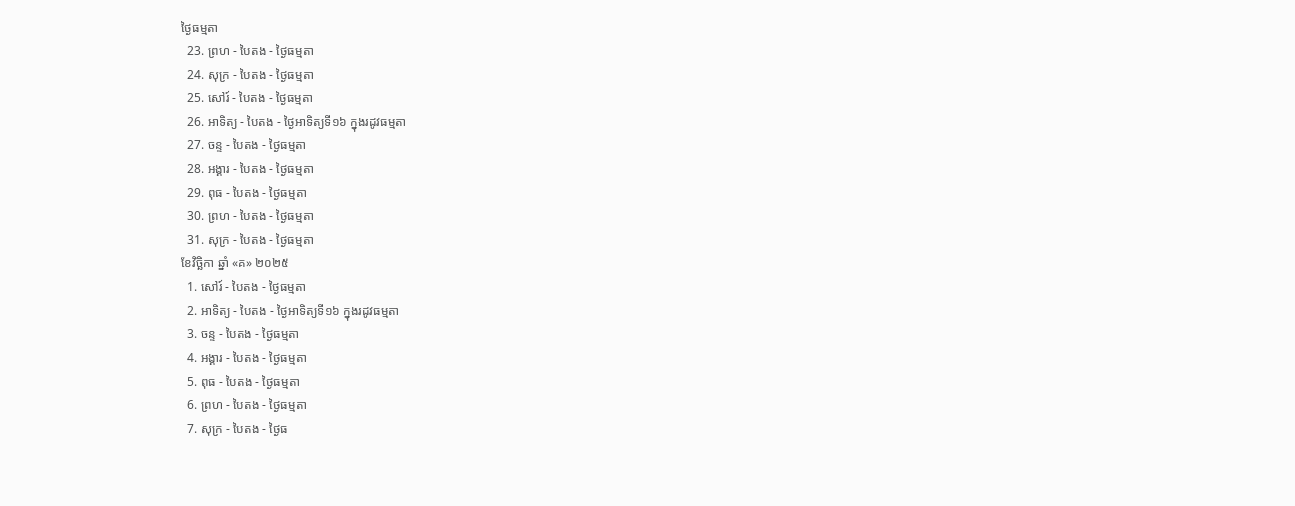ថ្ងៃធម្មតា
  23. ព្រហ - បៃតង - ថ្ងៃធម្មតា
  24. សុក្រ - បៃតង - ថ្ងៃធម្មតា
  25. សៅរ៍ - បៃតង - ថ្ងៃធម្មតា
  26. អាទិត្យ - បៃតង - ថ្ងៃអាទិត្យទី១៦ ក្នុងរដូវធម្មតា
  27. ចន្ទ - បៃតង - ថ្ងៃធម្មតា
  28. អង្គារ - បៃតង - ថ្ងៃធម្មតា
  29. ពុធ - បៃតង - ថ្ងៃធម្មតា
  30. ព្រហ - បៃតង - ថ្ងៃធម្មតា
  31. សុក្រ - បៃតង - ថ្ងៃធម្មតា
ខែវិច្ឆិកា ឆ្នាំ «គ» ២០២៥
  1. សៅរ៍ - បៃតង - ថ្ងៃធម្មតា
  2. អាទិត្យ - បៃតង - ថ្ងៃអាទិត្យទី១៦ ក្នុងរដូវធម្មតា
  3. ចន្ទ - បៃតង - ថ្ងៃធម្មតា
  4. អង្គារ - បៃតង - ថ្ងៃធម្មតា
  5. ពុធ - បៃតង - ថ្ងៃធម្មតា
  6. ព្រហ - បៃតង - ថ្ងៃធម្មតា
  7. សុក្រ - បៃតង - ថ្ងៃធ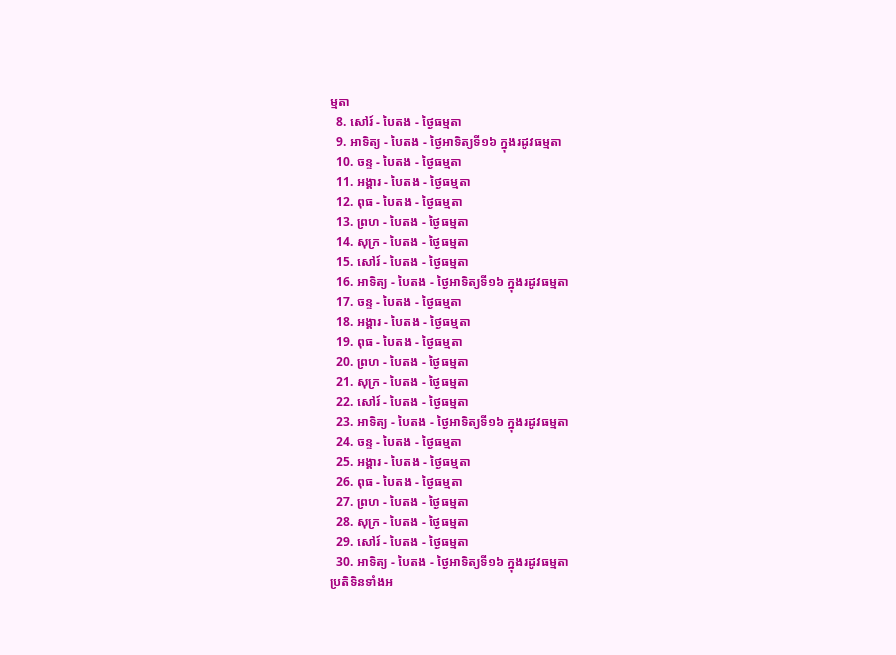ម្មតា
  8. សៅរ៍ - បៃតង - ថ្ងៃធម្មតា
  9. អាទិត្យ - បៃតង - ថ្ងៃអាទិត្យទី១៦ ក្នុងរដូវធម្មតា
  10. ចន្ទ - បៃតង - ថ្ងៃធម្មតា
  11. អង្គារ - បៃតង - ថ្ងៃធម្មតា
  12. ពុធ - បៃតង - ថ្ងៃធម្មតា
  13. ព្រហ - បៃតង - ថ្ងៃធម្មតា
  14. សុក្រ - បៃតង - ថ្ងៃធម្មតា
  15. សៅរ៍ - បៃតង - ថ្ងៃធម្មតា
  16. អាទិត្យ - បៃតង - ថ្ងៃអាទិត្យទី១៦ ក្នុងរដូវធម្មតា
  17. ចន្ទ - បៃតង - ថ្ងៃធម្មតា
  18. អង្គារ - បៃតង - ថ្ងៃធម្មតា
  19. ពុធ - បៃតង - ថ្ងៃធម្មតា
  20. ព្រហ - បៃតង - ថ្ងៃធម្មតា
  21. សុក្រ - បៃតង - ថ្ងៃធម្មតា
  22. សៅរ៍ - បៃតង - ថ្ងៃធម្មតា
  23. អាទិត្យ - បៃតង - ថ្ងៃអាទិត្យទី១៦ ក្នុងរដូវធម្មតា
  24. ចន្ទ - បៃតង - ថ្ងៃធម្មតា
  25. អង្គារ - បៃតង - ថ្ងៃធម្មតា
  26. ពុធ - បៃតង - ថ្ងៃធម្មតា
  27. ព្រហ - បៃតង - ថ្ងៃធម្មតា
  28. សុក្រ - បៃតង - ថ្ងៃធម្មតា
  29. សៅរ៍ - បៃតង - ថ្ងៃធម្មតា
  30. អាទិត្យ - បៃតង - ថ្ងៃអាទិត្យទី១៦ ក្នុងរដូវធម្មតា
ប្រតិទិនទាំងអ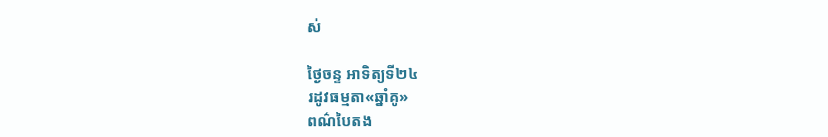ស់

ថ្ងៃចន្ទ អាទិត្យទី២៤
រដូវធម្មតា«ឆ្នាំគូ»
ពណ៌បៃតង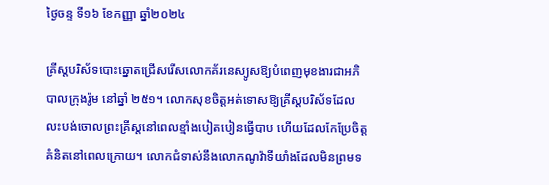ថ្ងៃចន្ទ ទី១៦ ខែកញ្ញា ឆ្នាំ២០២៤

គ្រីស្តបរិស័ទបោះឆ្នោតជ្រើសរើសលោកគ័រនេស្យូសឱ្យបំពេញមុខងារជាអភិបាលក្រុងរ៉ូម នៅឆ្នាំ ២៥១។ លោកសុខចិត្តអត់ទោសឱ្យគ្រីស្តបរិស័ទដែលលះបង់ចោលព្រះគ្រីស្តនៅពេលខ្មាំងបៀតបៀនធ្វើបាប ហើយដែលកែប្រែចិត្តគំនិតនៅពេលក្រោយ។ លោកជំទាស់នឹងលោកណូវ៉ាទីយាំងដែលមិនព្រមទ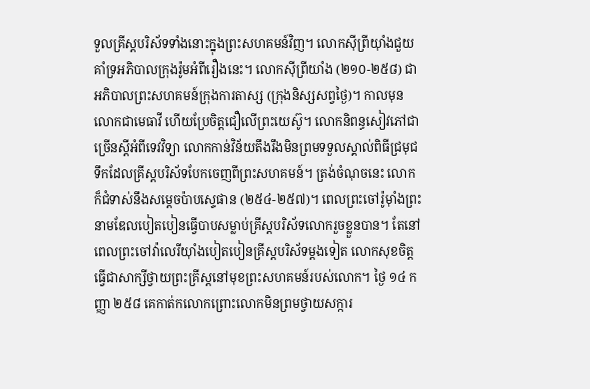ទួលគ្រីស្តបរិស័ទទាំងនោះក្នុងព្រះសហគមន៍វិញ។ លោកស៊ីព្រីយ៉ាំងជួយគាំទ្រអភិបាលក្រុងរ៉ូមអំពីរឿងនេះ។ លោកស៊ីព្រីយាំង (២១០-២៥៨) ជាអភិបាលព្រះសហគមន៍ក្រុងការតាស្ស (ក្រុងនិស្សសព្វថ្ងៃ)។ កាលមុន លោកជាមេធាវី ហើយប្រែចិត្តជឿលើព្រះយេស៊ូ។ លោកនិពន្ធសៀវភៅជាច្រើនស្តីអំពីទេវវិទ្យា លោកកាន់វិន័យតឹងរឹងមិនព្រមទទួលស្គាល់ពិធីជ្រមុជទឹកដែលគ្រីស្តបរិស័ទបែកចេញពីព្រះសហគមន៍។ ត្រង់ចំណុចនេះ លោកក៏ជំទាស់នឹងសម្តេចប៉ាបស្ទេផាន (២៥៤-២៥៧)។ ពេលព្រះចៅរ៉ូម៉ាំងព្រះនាមឌែលបៀតបៀនធ្វើបាបសម្លាប់គ្រីស្តបរិស័ទលោករួចខ្លួនបាន។ តែនៅពេលព្រះចៅវ៉ាលេរីយ៉ាំងបៀតបៀនគ្រីស្តបរិស័ទម្តងទៀត លោកសុខចិត្តធ្វើជាសាក្សីថ្វាយព្រះគ្រីស្តនៅមុខព្រះសហគមន៍របស់លោក។ ថ្ងៃ ១៤ កញ្ញា ២៥៨ គេកាត់កលោកព្រោះលោកមិនព្រមថ្វាយសក្ការ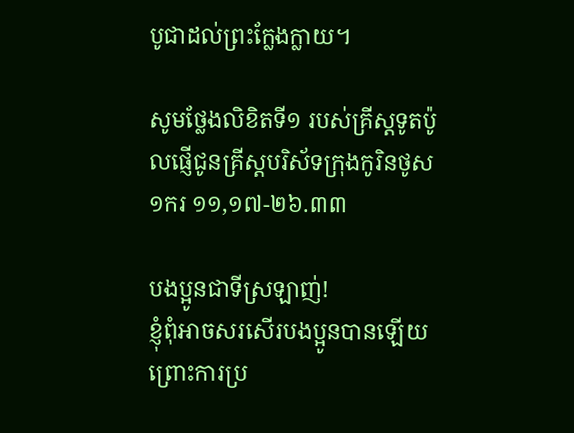បូជាដល់ព្រះក្លែងក្លាយ។

សូមថ្លែងលិខិតទី១ របស់គ្រីស្ដទូតប៉ូលផ្ញើជូនគ្រីស្ដបរិស័ទក្រុងកូរិនថូស ១ករ ១១,១៧-២៦.៣៣

បងប្អូនជាទីស្រឡាញ់!
ខ្ញុំពុំអាចសរសើរបងប្អូនបានឡើយ ព្រោះការប្រ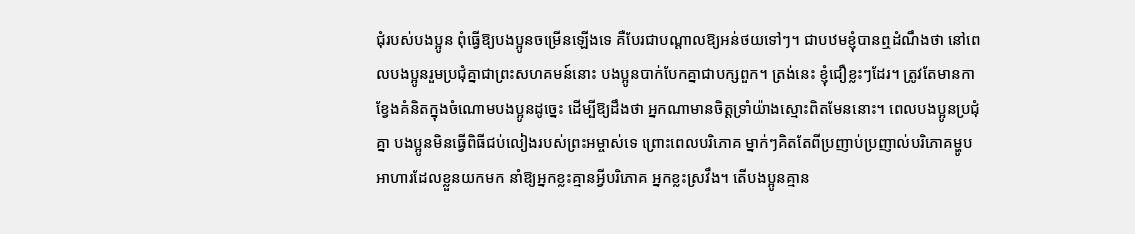ជុំរបស់បងប្អូន ពុំធើ្វឱ្យបងប្អូនចម្រើនឡើងទេ គឺបែរជាបណ្ដាលឱ្យអន់ថយទៅៗ។ ជាបឋមខ្ញុំបានឮដំណឹងថា នៅពេលបងប្អូនរួមប្រជុំគ្នាជាព្រះសហគមន៍នោះ បងប្អូនបាក់បែកគ្នាជាបក្សពួក។ ត្រង់នេះ ខ្ញុំជឿខ្លះៗដែរ។ ត្រូវតែមានកាខ្វែងគំនិតក្នុងចំណោមបងប្អូនដូច្នេះ ដើម្បីឱ្យដឹងថា អ្នកណាមានចិត្តទ្រាំយ៉ាងស្មោះពិតមែននោះ។ ពេលបងប្អូនប្រជុំគ្នា បងប្អូនមិនធើ្វពិធីជប់លៀងរបស់ព្រះអម្ចាស់ទេ ព្រោះពេលបរិភោគ ម្នាក់ៗគិតតែពីប្រញាប់ប្រញាល់បរិភោគម្ហូបអាហារដែលខ្លួនយកមក នាំឱ្យអ្នកខ្លះគ្មានអ្វីបរិភោគ អ្នកខ្លះស្រវឹង។ តើបងប្អូនគ្មាន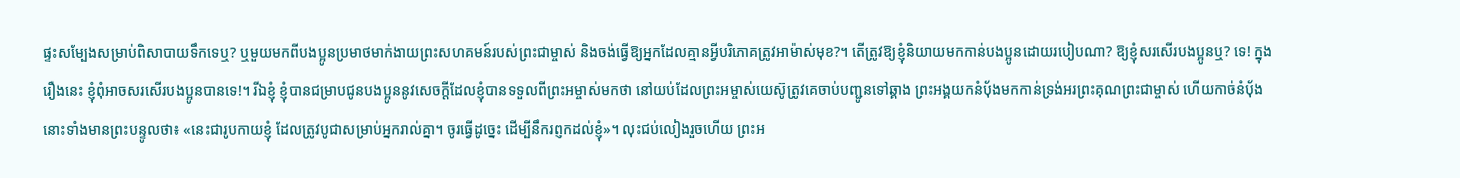ផ្ទះសម្បែងសម្រាប់ពិសាបាយទឹកទេឬ? ឬមួយមកពីបងប្អូនប្រមាថមាក់ងាយព្រះសហគមន៍របស់ព្រះជាម្ចាស់ និងចង់ធើ្វឱ្យអ្នកដែលគ្មានអ្វីបរិភោគត្រូវអាម៉ាស់មុខ?។ តើត្រូវឱ្យខ្ញុំនិយាយមកកាន់បងប្អូនដោយរបៀបណា? ឱ្យខ្ញុំសរសើរបងប្អូនឬ? ទេ! ក្នុងរឿងនេះ ខ្ញុំពុំអាចសរសើរបងប្អូនបានទេ!។ រីឯខ្ញុំ ខ្ញុំបានជម្រាបជូនបងប្អូននូវសេចក្ដីដែលខ្ញុំបានទទួលពីព្រះអម្ចាស់មកថា នៅយប់ដែលព្រះអម្ចាស់យេស៊ូត្រូវគេចាប់បញ្ជូនទៅឆ្គាង ព្រះអង្គយកនំប័ុងមកកាន់ទ្រង់អរព្រះគុណព្រះជាម្ចាស់ ហើយកាច់នំប័ុងនោះទាំងមានព្រះបន្ទូលថា៖ «នេះជារូបកាយខ្ញុំ ដែលត្រូវបូជាសម្រាប់អ្នករាល់គ្នា។ ចូរធើ្វដូច្នេះ ដើម្បីនឹករព្ញកដល់ខ្ញុំ»។ លុះជប់លៀងរួចហើយ ព្រះអ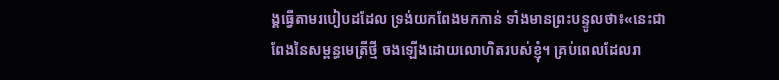ង្គធើ្វតាមរបៀបដដែល ទ្រង់យកពែងមកកាន់ ទាំងមានព្រះបន្ទូលថា៖«នេះជាពែងនៃសម្ពន្ធមេត្រីថ្មី ចងឡើងដោយលោហិតរបស់ខ្ញុំ។ គ្រប់ពេលដែលរា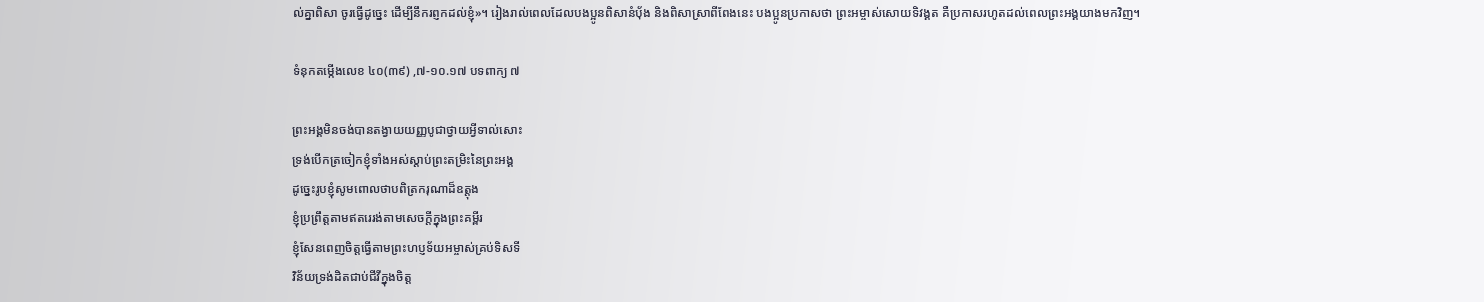ល់គ្នាពិសា ចូរធើ្វដូច្នេះ ដើម្បីនឹករព្ញកដល់ខ្ញុំ»។ រៀងរាល់ពេលដែលបងប្អូនពិសានំប័ុង និងពិសាស្រាពីពែងនេះ បងប្អូនប្រកាសថា ព្រះអម្ចាស់សោយទិវង្គត គឺប្រកាសរហូតដល់ពេលព្រះអង្គយាងមកវិញ។

ទំនុកតម្កើងលេខ ៤០(៣៩) ,៧-១០.១៧ បទពាក្យ ៧

ព្រះអង្គមិនចង់បានតង្វាយយញ្ញបូជាថ្វាយអ្វីទាល់សោះ
ទ្រង់បើកត្រចៀកខ្ញុំទាំងអស់ស្ដាប់ព្រះតម្រិះនៃព្រះអង្គ
ដូច្នេះរូបខ្ញុំសូមពោលថាបពិត្រករុណាដ៏ឧត្តុង
ខ្ញុំប្រព្រឹត្តតាមឥតរេរង់តាមសេចក្ដីក្នុងព្រះគម្ពីរ
ខ្ញុំសែនពេញចិត្តធើ្វតាមព្រះហប្ញទ័យអម្ចាស់គ្រប់ទិសទី
វិន័យទ្រង់ដិតជាប់ជីវីក្នុងចិត្ត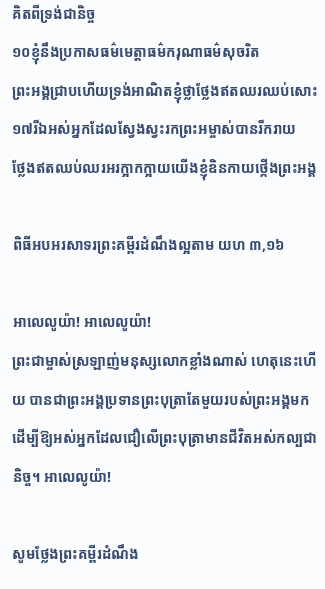គិតពីទ្រង់ជានិច្ច
១០ខ្ញុំនឹងប្រកាសធម៌មេត្តាធម៌ករុណាធម៌សុចរិត
ព្រះអង្គជ្រាបហើយទ្រង់អាណិតខ្ញុំថ្លាថ្លែងឥតឈរឈប់សោះ
១៧រីឯអស់អ្នកដែលស្វែងស្វះរកព្រះអម្ចាស់បានរីករាយ
ថ្លែងឥតឈប់ឈរអរក្អាកក្អាយយើងខ្ញុំឧិនកាយថ្កើងព្រះអង្គ

ពិធីអបអរសាទរព្រះគម្ពីរដំណឹងល្អតាម យហ ៣,១៦

អាលេលូយ៉ា! អាលេលូយ៉ា!
ព្រះជាម្ចាស់ស្រឡាញ់មនុស្សលោកខ្លាំងណាស់ ហេតុនេះហើយ បានជាព្រះអង្គប្រទានព្រះបុត្រាតែមួយរបស់ព្រះអង្គមក ដើម្បីឱ្យអស់អ្នកដែលជឿលើព្រះបុត្រាមានជីវិតអស់កល្បជានិច្ច។ អាលេលូយ៉ា!

សូមថ្លែងព្រះគម្ពីរដំណឹង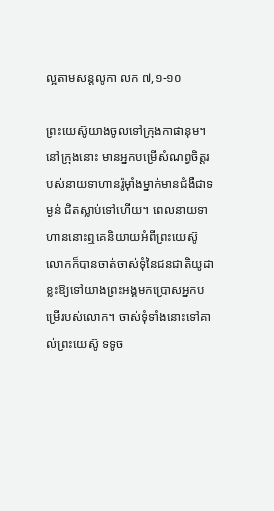ល្អតាមសន្តលូកា លក ៧,១-១០

ព្រះយេស៊ូយាងចូលទៅក្រុងកាផានុម។ នៅក្រុងនោះ មានអ្នកបម្រើសំណព្វចិត្តរបស់នាយទាហានរ៉ូម៉ាំងម្នាក់មានជំងឺជាទម្ងន់ ជិតស្លាប់ទៅហើយ។ ពេលនាយទាហាននោះឮគេនិយាយអំពីព្រះយេស៊ូ លោកក៏បានចាត់ចាស់ទុំនៃជនជាតិយូដាខ្លះឱ្យទៅយាងព្រះអង្គមកប្រោសអ្នកបម្រើរបស់លោក។ ចាស់ទុំទាំងនោះទៅគាល់ព្រះយេស៊ូ ទទូច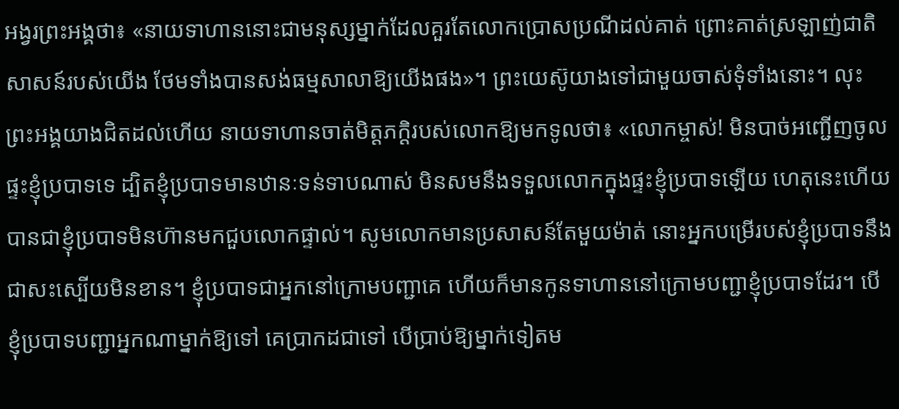អង្វរព្រះអង្គថា៖ «នាយទាហាននោះជាមនុស្សម្នាក់ដែលគួរតែលោកប្រោសប្រណីដល់គាត់ ព្រោះគាត់ស្រឡាញ់ជាតិសាសន៍របស់យើង ថែមទាំងបានសង់ធម្មសាលាឱ្យយើងផង»។ ព្រះយេស៊ូយាងទៅជាមួយចាស់ទុំទាំងនោះ។ លុះព្រះអង្គយាងជិតដល់ហើយ នាយទាហានចាត់មិត្តភក្ដិរបស់លោកឱ្យមកទូលថា៖ «លោកម្ចាស់! មិនបាច់អញ្ជើញចូលផ្ទះខ្ញុំប្របាទទេ ដ្បិតខ្ញុំប្របាទមានឋានៈទន់ទាបណាស់ មិនសមនឹងទទួលលោកក្នុងផ្ទះខ្ញុំប្របាទឡើយ ហេតុនេះហើយ បានជាខ្ញុំប្របាទមិនហ៊ានមកជួបលោកផ្ទាល់។ សូមលោកមានប្រសាសន៍តែមួយម៉ាត់ នោះអ្នកបម្រើរបស់ខ្ញុំប្របាទនឹងជាសះស្បើយមិនខាន។ ខ្ញុំប្របាទជាអ្នកនៅក្រោមបញ្ជាគេ ហើយក៏មានកូនទាហាននៅក្រោមបញ្ជាខ្ញុំប្របាទដែរ។ បើខ្ញុំប្របាទបញ្ជាអ្នកណាម្នាក់ឱ្យទៅ គេប្រាកដជាទៅ បើប្រាប់ឱ្យម្នាក់ទៀតម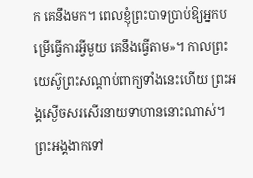ក គេនឹងមក។ ពេលខ្ញុំព្រះបាទប្រាប់ឱ្យអ្នកបម្រើធើ្វការអ្វីមួយ គេនឹងធើ្វតាម»។ កាលព្រះយេស៊ូព្រះសណ្ដាប់ពាក្យទាំងនេះហើយ ព្រះអង្គស្ងើចសរសើរនាយទាហាននោះណាស់។ ព្រះអង្គងាកទៅ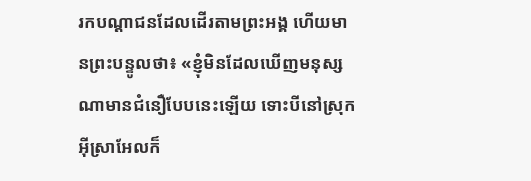រកបណ្ដាជនដែលដើរតាមព្រះអង្គ ហើយមានព្រះបន្ទូលថា៖ «ខ្ញុំមិនដែលឃើញមនុស្សណាមានជំនឿបែបនេះឡើយ ទោះបីនៅស្រុកអ៊ីស្រាអែលក៏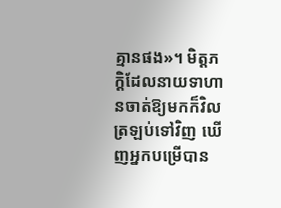គ្មានផង»។ មិត្តភក្ដិដែលនាយទាហានចាត់ឱ្យមកក៏វិលត្រឡប់ទៅវិញ ឃើញអ្នកបម្រើបាន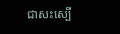ជាសះស្បើ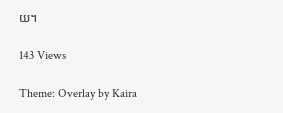យ។

143 Views

Theme: Overlay by Kaira